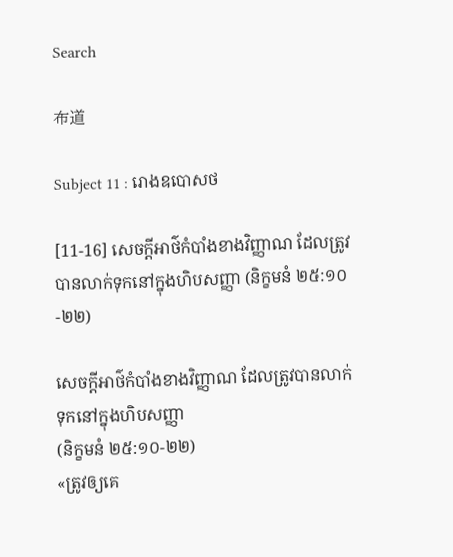Search

布道

Subject 11 : រោងឧបោសថ

[11-16] សេចក្តីអាថ៌កំបាំងខាងវិញ្ញាណ ដែលត្រូវបានលាក់ទុកនៅក្នុងហិបសញ្ញា (និក្ខមនំ ២៥:១០-២២)

សេចក្តីអាថ៌កំបាំងខាងវិញ្ញាណ ដែលត្រូវបានលាក់ទុកនៅក្នុងហិបសញ្ញា
(និក្ខមនំ ២៥:១០-២២)
«ត្រូវឲ្យគេ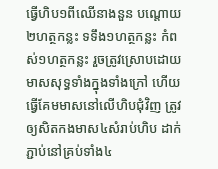ធ្វើហិប១ពីឈើនាងនួន បណ្តោយ២ហត្ថកន្លះ ទទឹង១ហត្ថកន្លះ កំពស់១ហត្ថកន្លះ រួចត្រូវស្រោបដោយមាសសុទ្ធទាំងក្នុងទាំងក្រៅ ហើយធ្វើគែមមាសនៅលើហិបជុំវិញ ត្រូវឲ្យសិតកងមាស៤សំរាប់ហិប ដាក់ភ្ជាប់នៅគ្រប់ទាំង៤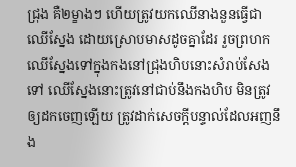ជ្រុង គឺ២ម្ខាងៗ ហើយត្រូវយកឈើនាងនួនធ្វើជាឈើស្នែង ដោយស្រោបមាសដូចគ្នាដែរ រួចព្រហកឈើស្នែងទៅក្នុងកងនៅជ្រុងហិបនោះសំរាប់សែងទៅ ឈើស្នែងនោះត្រូវនៅជាប់នឹងកងហិប មិនត្រូវឲ្យដកចេញឡើយ ត្រូវដាក់សេចក្តីបន្ទាល់ដែលអញនឹង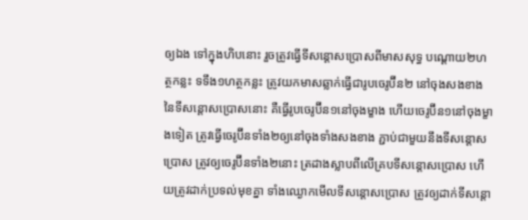ឲ្យឯង ទៅក្នុងហិបនោះ រួចត្រូវធ្វើទីសន្តោសប្រោសពីមាសសុទ្ធ បណ្តោយ២ហត្ថកន្លះ ទទឹង១ហត្ថកន្លះ ត្រូវយកមាសឆ្លាក់ធ្វើជារូបចេរូប៊ីន២ នៅចុងសងខាងនៃទីសន្តោសប្រោសនោះ គឺធ្វើរូបចេរូប៊ីន១នៅចុងម្ខាង ហើយចេរូប៊ីន១នៅចុងម្ខាងទៀត ត្រូវធ្វើចេរូប៊ីនទាំង២ឲ្យនៅចុងទាំងសងខាង ភ្ជាប់ជាមួយនឹងទីសន្តោសប្រោស ត្រូវឲ្យចេរូប៊ីនទាំង២នោះ ត្រដាងស្លាបពីលើគ្របទីសន្តោសប្រោស ហើយត្រូវដាក់ប្រទល់មុខគ្នា ទាំងឈ្ងោកមើលទីសន្តោសប្រោស ត្រូវឲ្យដាក់ទីសន្តោ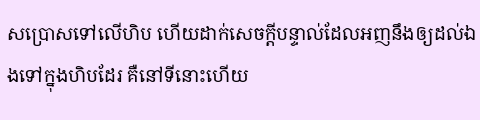សប្រោសទៅលើហិប ហើយដាក់សេចក្តីបន្ទាល់ដែលអញនឹងឲ្យដល់ឯងទៅក្នុងហិបដែរ គឺនៅទីនោះហើយ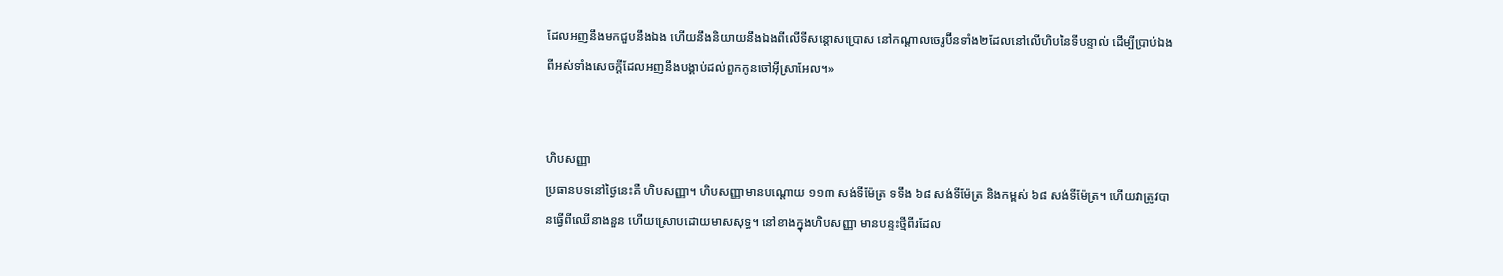ដែលអញនឹងមកជួបនឹងឯង ហើយនឹងនិយាយនឹងឯងពីលើទីសន្តោសប្រោស នៅកណ្តាលចេរូប៊ីនទាំង២ដែលនៅលើហិបនៃទីបន្ទាល់ ដើម្បីប្រាប់ឯងពីអស់ទាំងសេចក្តីដែលអញនឹងបង្គាប់ដល់ពួកកូនចៅអ៊ីស្រាអែល។»


ហិបសញ្ញា
ប្រធានបទនៅថ្ងៃនេះគឺ ហិបសញ្ញា។ ហិបសញ្ញាមានបណ្តោយ ១១៣ សង់ទីម៉ែត្រ ទទឹង ៦៨ សង់ទីម៉ែត្រ និងកម្ពស់ ៦៨ សង់ទីម៉ែត្រ។ ហើយវាត្រូវបានធ្វើពីឈើនាងនួន ហើយស្រោបដោយមាសសុទ្ធ។ នៅខាងក្នុងហិបសញ្ញា មានបន្ទះថ្មីពីរដែល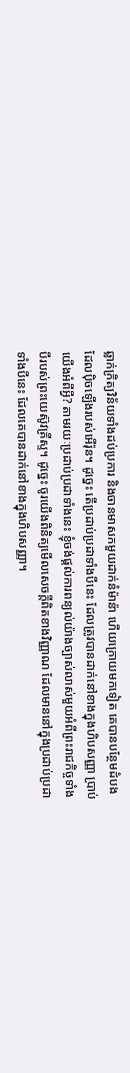ឆ្លាក់ក្រិត្យវិន័យទាំងដប់ប្រការ និងចានមាសកមួយដាក់នំម៉ាន៉ា ហើយក្រោយមកទៀត គេបានបន្ថែមដំបងដែលប៉ិចឡើងរបស់អើរ៉ុន។ ដូច្នេះ តើប្រដាប់ប្រដាទាំងបីនេះ ដែលត្រូវបានដាក់នៅខាងក្នុងហិបសញ្ញា ប្រាប់យើងអំពីអ្វី? តាមរយៈប្រដាប់ប្រដាទាំងនេះ ខ្ញុំចង់ផ្តល់ការពន្យល់យ៉ាងច្បាស់លាស់មួយអំពីព្រះរាជកិច្ចទាំងបីរបស់ព្រះយេស៊ូវគ្រីស្ទ។ ដូច្នេះ ចូរយើងពិនិត្យមើលសេចក្តីពិតខាងវិញ្ញាណ ដែលមាននៅក្នុងប្រដាប់ប្រដាទាំងបីនេះ ដែលគេបានដាក់នៅខាងក្នុងហិបសញ្ញា។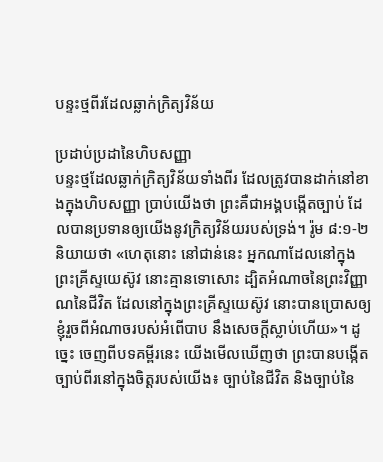បន្ទះថ្មពីរដែលឆ្លាក់ក្រិត្យវិន័យ

ប្រដាប់ប្រដានៃហិបសញ្ញា
បន្ទះថ្មដែលឆ្លាក់ក្រិត្យវិន័យទាំងពីរ ដែលត្រូវបានដាក់នៅខាងក្នុងហិបសញ្ញា ប្រាប់យើងថា ព្រះគឺជាអង្គបង្កើតច្បាប់ ដែលបានប្រទានឲ្យយើងនូវក្រិត្យវិន័យរបស់ទ្រង់។ រ៉ូម ៨:១-២ និយាយថា «ហេតុនោះ នៅជាន់នេះ អ្នកណាដែលនៅក្នុងព្រះគ្រីស្ទយេស៊ូវ នោះគ្មានទោសោះ ដ្បិតអំណាចនៃព្រះវិញ្ញាណនៃជីវិត ដែលនៅក្នុងព្រះគ្រីស្ទយេស៊ូវ នោះបានប្រោសឲ្យខ្ញុំរួចពីអំណាចរបស់អំពើបាប នឹងសេចក្តីស្លាប់ហើយ»។ ដូច្នេះ ចេញពីបទគម្ពីរនេះ យើងមើលឃើញថា ព្រះបានបង្កើតច្បាប់ពីរនៅក្នុងចិត្តរបស់យើង៖ ច្បាប់នៃជីវិត និងច្បាប់នៃ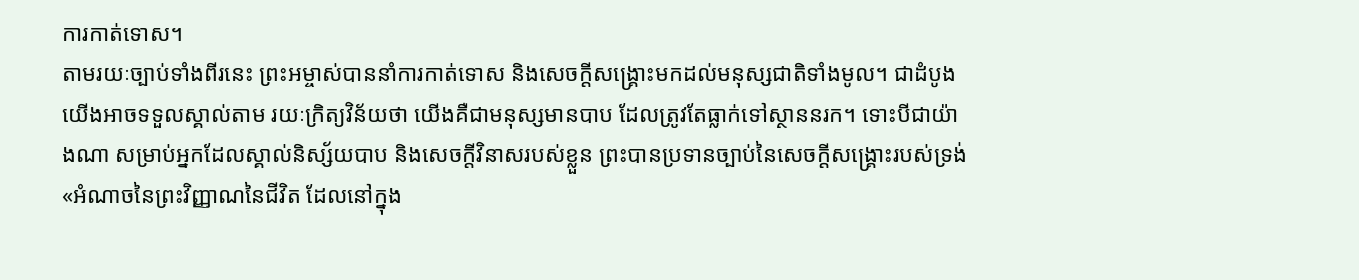ការកាត់ទោស។
តាមរយៈច្បាប់ទាំងពីរនេះ ព្រះអម្ចាស់បាននាំការកាត់ទោស និងសេចក្តីសង្រ្គោះមកដល់មនុស្សជាតិទាំងមូល។ ជាដំបូង យើងអាចទទួលស្គាល់តាម រយៈក្រិត្យវិន័យថា យើងគឺជាមនុស្សមានបាប ដែលត្រូវតែធ្លាក់ទៅស្ថាននរក។ ទោះបីជាយ៉ាងណា សម្រាប់អ្នកដែលស្គាល់និស្ស័យបាប និងសេចក្តីវិនាសរបស់ខ្លួន ព្រះបានប្រទានច្បាប់នៃសេចក្តីសង្រ្គោះរបស់ទ្រង់ «អំណាចនៃព្រះវិញ្ញាណនៃជីវិត ដែលនៅក្នុង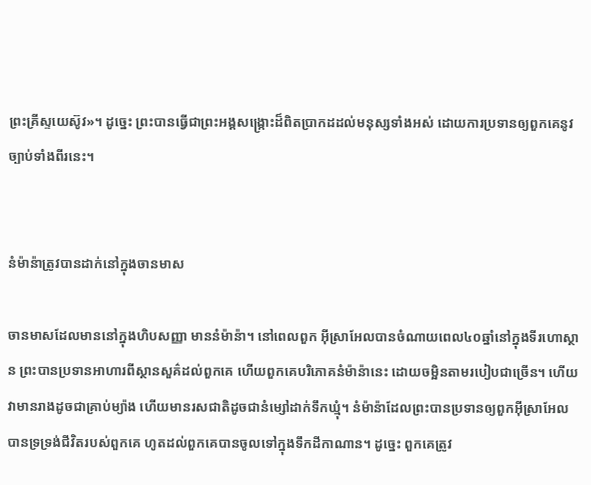ព្រះគ្រីស្ទយេស៊ូវ»។ ដូច្នេះ ព្រះបានធ្វើជាព្រះអង្គសង្រ្កោះដ៏ពិតប្រាកដដល់មនុស្សទាំងអស់ ដោយការប្រទានឲ្យពួកគេនូវច្បាប់ទាំងពីរនេះ។


នំម៉ាន៉ាត្រូវបានដាក់នៅក្នុងចានមាស

ចានមាសដែលមាននៅក្នុងហិបសញ្ញា មាននំម៉ាន៉ា។ នៅពេលពួក អ៊ីស្រាអែលបានចំណាយពេល៤០ឆ្នាំនៅក្នុងទីរហោស្ថាន ព្រះបានប្រទានអាហារពីស្ថានសួគ៌ដល់ពួកគេ ហើយពួកគេបរិភោគនំម៉ាន៉ានេះ ដោយចម្អិនតាមរបៀបជាច្រើន។ ហើយវាមានរាងដូចជាគ្រាប់ម្យ៉ាង ហើយមានរសជាតិដូចជានំម្សៅដាក់ទឹកឃ្មុំ។ នំម៉ាន៉ាដែលព្រះបានប្រទានឲ្យពួកអ៊ីស្រាអែល បានទ្រទ្រង់ជីវិតរបស់ពួកគេ ហូតដល់ពួកគេបានចូលទៅក្នុងទឹកដីកាណាន។ ដូច្នេះ ពួកគេត្រូវ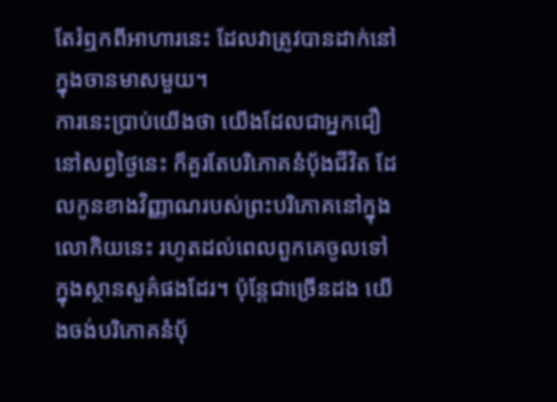តែរំឮកពីអាហារនេះ ដែលវាត្រូវបានដាក់នៅក្នុងចានមាសមួយ។
ការនេះប្រាប់យើងថា យើងដែលជាអ្នកជឿនៅសព្វថ្ងៃនេះ ក៏គួរតែបរិភោគនំប៉័ងជីវិត ដែលកូនខាងវិញ្ញាណរបស់ព្រះបរិភោគនៅក្នុងលោកិយនេះ រហូតដល់ពេលពួកគេចូលទៅក្នុងស្ថានសួគ៌ផងដែរ។ ប៉ុន្តែជាច្រើនដង យើងចង់បរិភោគនំប៉័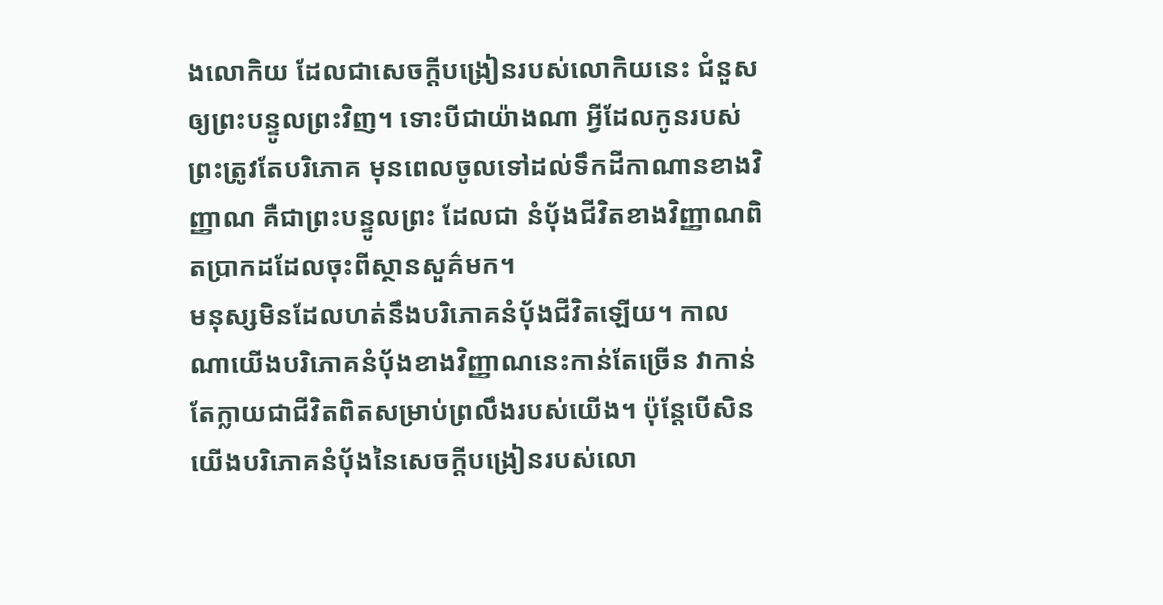ងលោកិយ ដែលជាសេចក្តីបង្រៀនរបស់លោកិយនេះ ជំនួសឲ្យព្រះបន្ទូលព្រះវិញ។ ទោះបីជាយ៉ាងណា អ្វីដែលកូនរបស់ព្រះត្រូវតែបរិភោគ មុនពេលចូលទៅដល់ទឹកដីកាណានខាងវិញ្ញាណ គឺជាព្រះបន្ទូលព្រះ ដែលជា នំប៉័ងជីវិតខាងវិញ្ញាណពិតប្រាកដដែលចុះពីស្ថានសួគ៌មក។
មនុស្សមិនដែលហត់នឹងបរិភោគនំប៉័ងជីវិតឡើយ។ កាលណាយើងបរិភោគនំប៉័ងខាងវិញ្ញាណនេះកាន់តែច្រើន វាកាន់តែក្លាយជាជីវិតពិតសម្រាប់ព្រលឹងរបស់យើង។ ប៉ុន្តែបើសិនយើងបរិភោគនំប៉័ងនៃសេចក្តីបង្រៀនរបស់លោ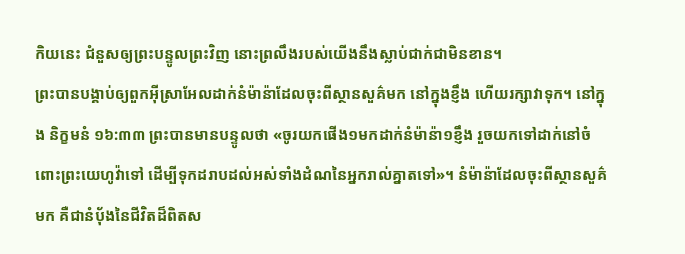កិយនេះ ជំនួសឲ្យព្រះបន្ទូលព្រះវិញ នោះព្រលឹងរបស់យើងនឹងស្លាប់ជាក់ជាមិនខាន។
ព្រះបានបង្គាប់ឲ្យពួកអ៊ីស្រាអែលដាក់នំម៉ាន៉ាដែលចុះពីស្ថានសួគ៌មក នៅក្នុងខ្ញឹង ហើយរក្សាវាទុក។ នៅក្នុង និក្ខមនំ ១៦:៣៣ ព្រះបានមានបន្ទូលថា «ចូរយកផើង១មកដាក់នំម៉ាន៉ា១ខ្ញឹង រួចយកទៅដាក់នៅចំពោះព្រះយេហូវ៉ាទៅ ដើម្បីទុកដរាបដល់អស់ទាំងដំណនៃអ្នករាល់គ្នាតទៅ»។ នំម៉ាន៉ាដែលចុះពីស្ថានសួគ៌មក គឺជានំប៉័ងនៃជីវិតដ៏ពិតស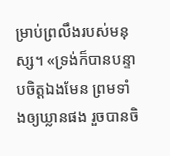ម្រាប់ព្រលឹងរបស់មនុស្ស។ «ទ្រង់ក៏បានបន្ទាបចិត្តឯងមែន ព្រមទាំងឲ្យឃ្លានផង រួចបានចិ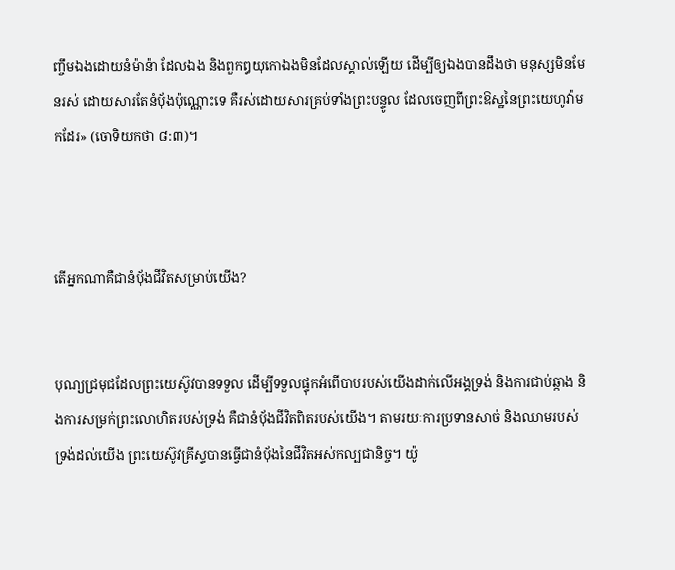ញ្ចឹមឯងដោយនំម៉ាន៉ា ដែលឯង និងពួកឰយុកោឯងមិនដែលស្គាល់ឡើយ ដើម្បីឲ្យឯងបានដឹងថា មនុស្សមិនមែនរស់ ដោយសារតែនំបុ័ងប៉ុណ្ណោះទេ គឺរស់ដោយសារគ្រប់ទាំងព្រះបន្ទូល ដែលចេញពីព្រះឱស្ឋនៃព្រះយេហូវ៉ាមកដែរ» (ចោទិយកថា ៨:៣)។



តើអ្នកណាគឺជានំប៉័ងជីវិតសម្រាប់យើង?


បុណ្យជ្រមុជដែលព្រះយេស៊ូវបានទទួល ដើម្បីទទួលផ្ទុកអំពើបាបរបស់យើងដាក់លើអង្គទ្រង់ និងការជាប់ឆ្កាង និងការសម្រក់ព្រះលោហិតរបស់ទ្រង់ គឺជានំប៉័ងជីវិតពិតរបស់យើង។ តាមរយៈការប្រទានសាច់ និងឈាមរបស់ទ្រង់ដល់យើង ព្រះយេស៊ូវគ្រីស្ទបានធ្វើជានំប៉័ងនៃជីវិតអស់កល្បជានិច្ច។ យ៉ូ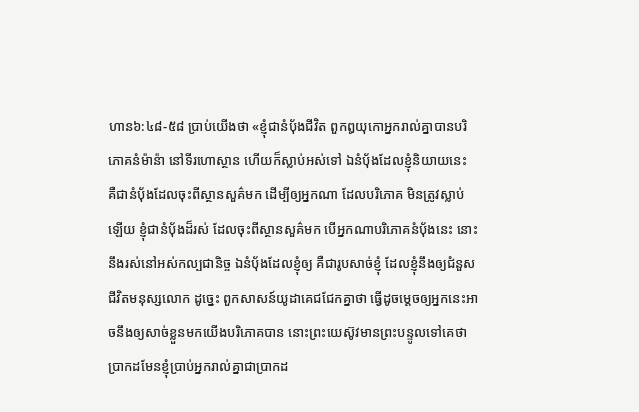ហាន៦:៤៨-៥៨ ប្រាប់យើងថា «ខ្ញុំជានំបុ័ងជីវិត ពួកឰយុកោអ្នករាល់គ្នាបានបរិភោគនំម៉ាន៉ា នៅទីរហោស្ថាន ហើយក៏ស្លាប់អស់ទៅ ឯនំបុ័ងដែលខ្ញុំនិយាយនេះ គឺជានំបុ័ងដែលចុះពីស្ថានសួគ៌មក ដើម្បីឲ្យអ្នកណា ដែលបរិភោគ មិនត្រូវស្លាប់ឡើយ ខ្ញុំជានំបុ័ងដ៏រស់ ដែលចុះពីស្ថានសួគ៌មក បើអ្នកណាបរិភោគនំបុ័ងនេះ នោះនឹងរស់នៅអស់កល្បជានិច្ច ឯនំបុ័ងដែលខ្ញុំឲ្យ គឺជារូបសាច់ខ្ញុំ ដែលខ្ញុំនឹងឲ្យជំនួសជីវិតមនុស្សលោក ដូច្នេះ ពួកសាសន៍យូដាគេជជែកគ្នាថា ធ្វើដូចម្តេចឲ្យអ្នកនេះអាចនឹងឲ្យសាច់ខ្លួនមកយើងបរិភោគបាន នោះព្រះយេស៊ូវមានព្រះបន្ទូលទៅគេថា ប្រាកដមែនខ្ញុំប្រាប់អ្នករាល់គ្នាជាប្រាកដ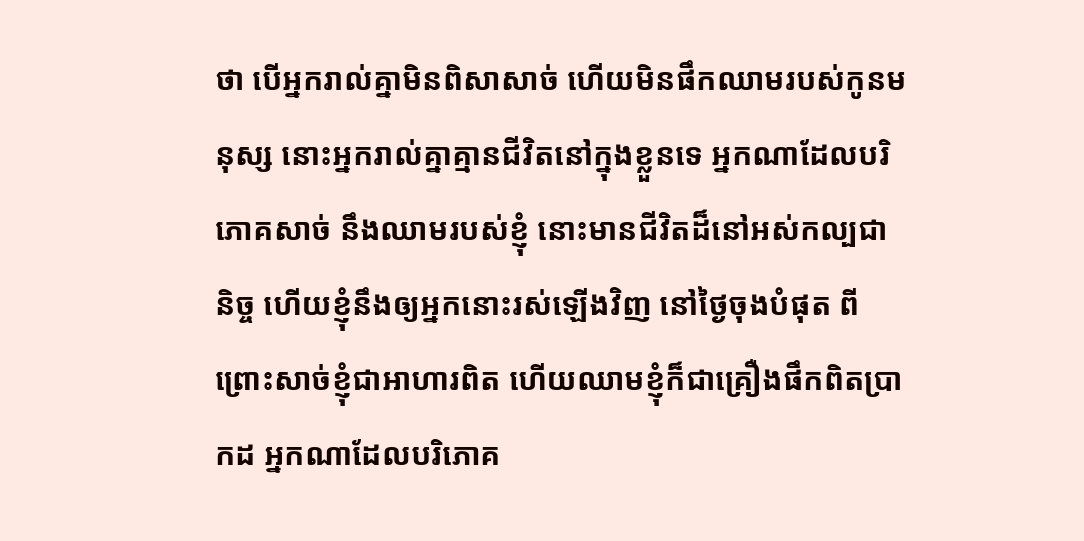ថា បើអ្នករាល់គ្នាមិនពិសាសាច់ ហើយមិនផឹកឈាមរបស់កូនមនុស្ស នោះអ្នករាល់គ្នាគ្មានជីវិតនៅក្នុងខ្លួនទេ អ្នកណាដែលបរិភោគសាច់ នឹងឈាមរបស់ខ្ញុំ នោះមានជីវិតដ៏នៅអស់កល្បជានិច្ច ហើយខ្ញុំនឹងឲ្យអ្នកនោះរស់ឡើងវិញ នៅថ្ងៃចុងបំផុត ពីព្រោះសាច់ខ្ញុំជាអាហារពិត ហើយឈាមខ្ញុំក៏ជាគ្រឿងផឹកពិតប្រាកដ អ្នកណាដែលបរិភោគ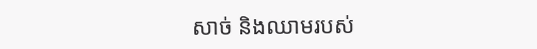សាច់ និងឈាមរបស់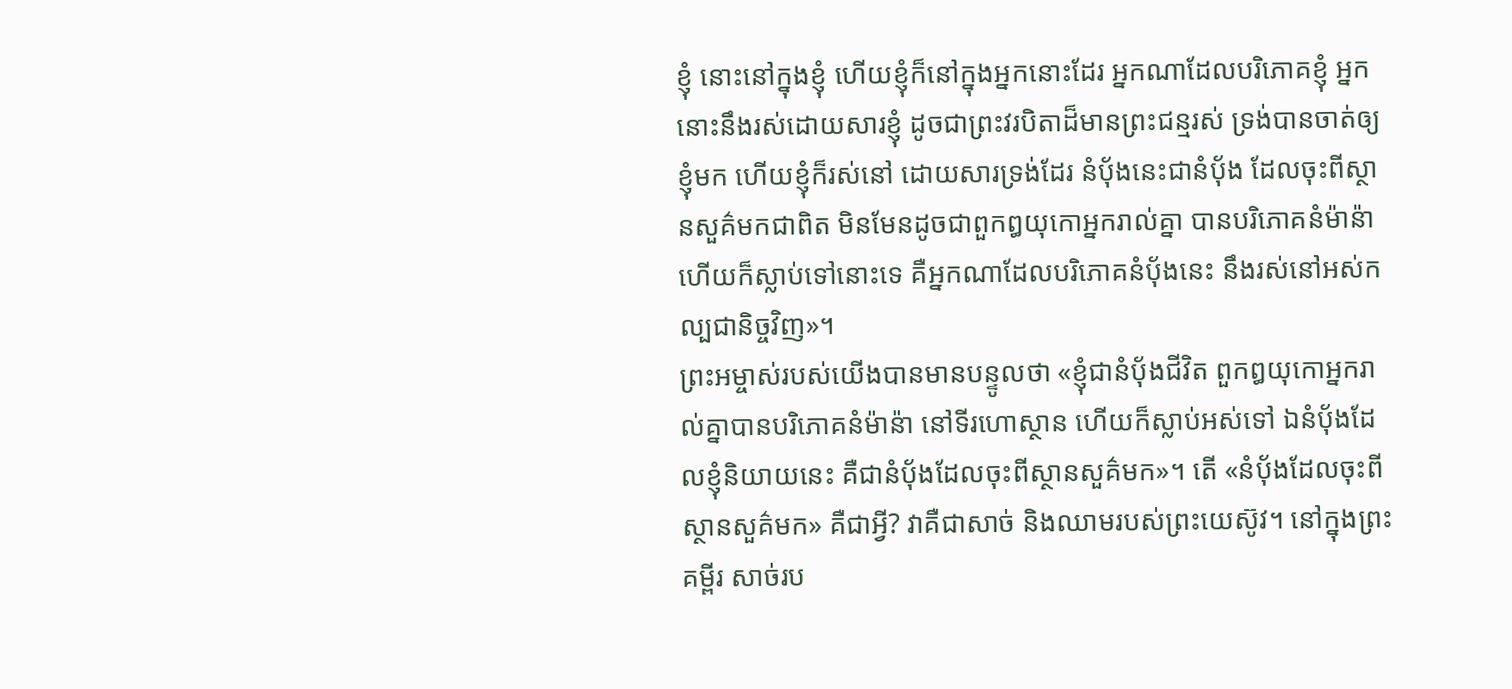ខ្ញុំ នោះនៅក្នុងខ្ញុំ ហើយខ្ញុំក៏នៅក្នុងអ្នកនោះដែរ អ្នកណាដែលបរិភោគខ្ញុំ អ្នកនោះនឹងរស់ដោយសារខ្ញុំ ដូចជាព្រះវរបិតាដ៏មានព្រះជន្មរស់ ទ្រង់បានចាត់ឲ្យខ្ញុំមក ហើយខ្ញុំក៏រស់នៅ ដោយសារទ្រង់ដែរ នំបុ័ងនេះជានំបុ័ង ដែលចុះពីស្ថានសួគ៌មកជាពិត មិនមែនដូចជាពួកឰយុកោអ្នករាល់គ្នា បានបរិភោគនំម៉ាន៉ា ហើយក៏ស្លាប់ទៅនោះទេ គឺអ្នកណាដែលបរិភោគនំបុ័ងនេះ នឹងរស់នៅអស់កល្បជានិច្ចវិញ»។
ព្រះអម្ចាស់របស់យើងបានមានបន្ទូលថា «ខ្ញុំជានំបុ័ងជីវិត ពួកឰយុកោអ្នករាល់គ្នាបានបរិភោគនំម៉ាន៉ា នៅទីរហោស្ថាន ហើយក៏ស្លាប់អស់ទៅ ឯនំបុ័ងដែលខ្ញុំនិយាយនេះ គឺជានំបុ័ងដែលចុះពីស្ថានសួគ៌មក»។ តើ «នំបុ័ងដែលចុះពីស្ថានសួគ៌មក» គឺជាអ្វី? វាគឺជាសាច់ និងឈាមរបស់ព្រះយេស៊ូវ។ នៅក្នុងព្រះគម្ពីរ សាច់រប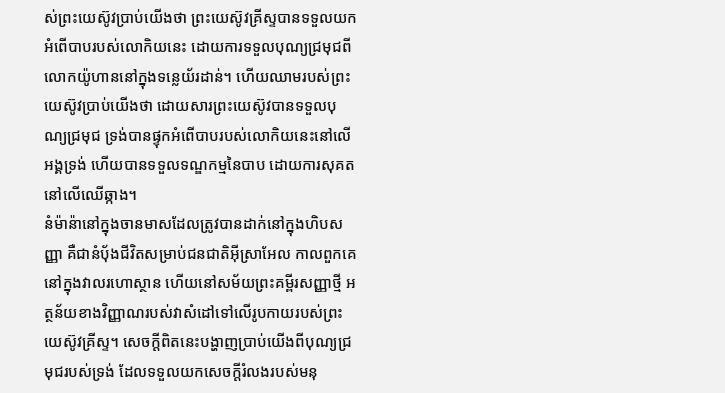ស់ព្រះយេស៊ូវប្រាប់យើងថា ព្រះយេស៊ូវគ្រីស្ទបានទទួលយកអំពើបាបរបស់លោកិយនេះ ដោយការទទួលបុណ្យជ្រមុជពីលោកយ៉ូហាននៅក្នុងទន្លេយ័រដាន់។ ហើយឈាមរបស់ព្រះយេស៊ូវប្រាប់យើងថា ដោយសារព្រះយេស៊ូវបានទទួលបុណ្យជ្រមុជ ទ្រង់បានផ្ទុកអំពើបាបរបស់លោកិយនេះនៅលើអង្គទ្រង់ ហើយបានទទួលទណ្ឌកម្មនៃបាប ដោយការសុគតនៅលើឈើឆ្កាង។
នំម៉ាន៉ានៅក្នុងចានមាសដែលត្រូវបានដាក់នៅក្នុងហិបសញ្ញា គឺជានំប៉័ងជីវិតសម្រាប់ជនជាតិអ៊ីស្រាអែល កាលពួកគេនៅក្នុងវាលរហោស្ថាន ហើយនៅសម័យព្រះគម្ពីរសញ្ញាថ្មី អត្ថន័យខាងវិញ្ញាណរបស់វាសំដៅទៅលើរូបកាយរបស់ព្រះយេស៊ូវគ្រីស្ទ។ សេចក្តីពិតនេះបង្ហាញប្រាប់យើងពីបុណ្យជ្រមុជរបស់ទ្រង់ ដែលទទួលយកសេចក្តីរំលងរបស់មនុ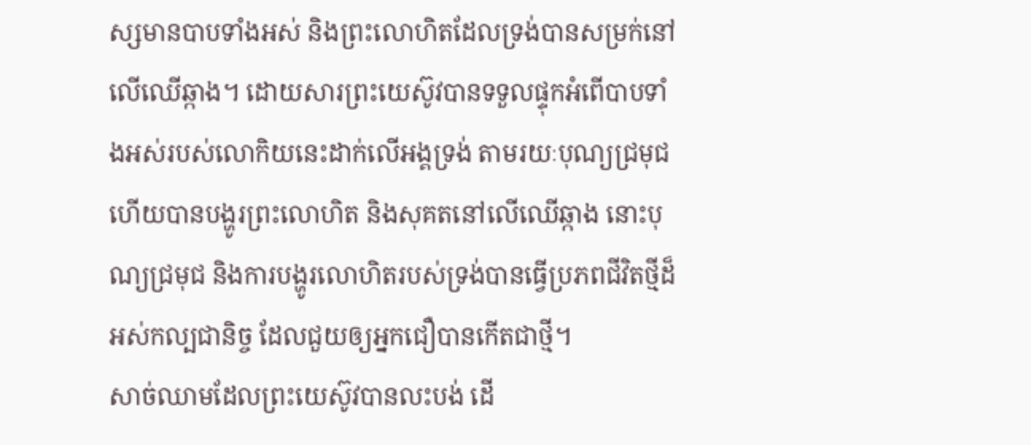ស្សមានបាបទាំងអស់ និងព្រះលោហិតដែលទ្រង់បានសម្រក់នៅលើឈើឆ្កាង។ ដោយសារព្រះយេស៊ូវបានទទួលផ្ទុកអំពើបាបទាំងអស់របស់លោកិយនេះដាក់លើអង្គទ្រង់ តាមរយៈបុណ្យជ្រមុជ ហើយបានបង្ហូរព្រះលោហិត និងសុគតនៅលើឈើឆ្កាង នោះបុណ្យជ្រមុជ និងការបង្ហូរលោហិតរបស់ទ្រង់បានធ្វើប្រភពជីវិតថ្មីដ៏អស់កល្បជានិច្ច ដែលជួយឲ្យអ្នកជឿបានកើតជាថ្មី។
សាច់ឈាមដែលព្រះយេស៊ូវបានលះបង់ ដើ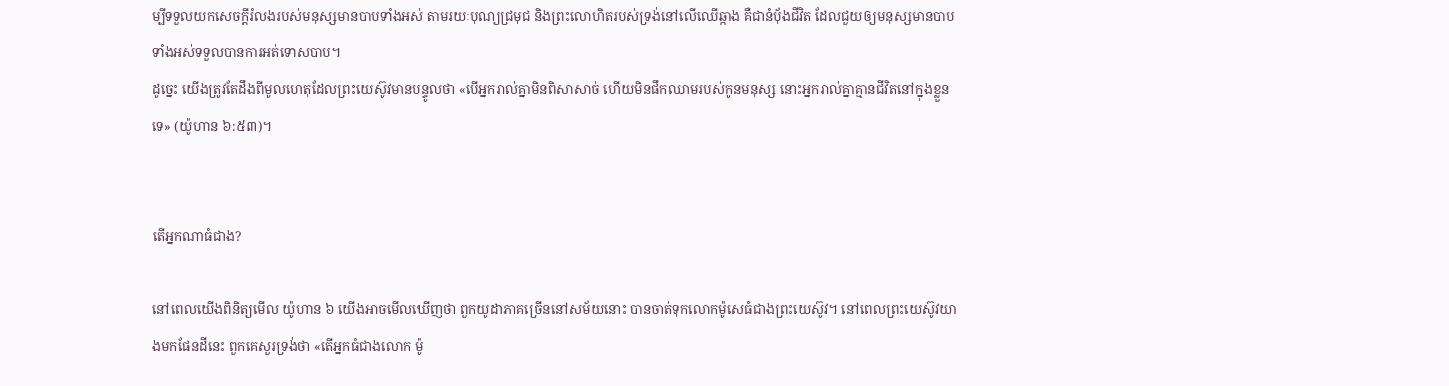ម្បីទទួលយកសេចក្តីរំលងរបស់មនុស្សមានបាបទាំងអស់ តាមរយៈបុណ្យជ្រមុជ និងព្រះលោហិតរបស់ទ្រង់នៅលើឈើឆ្កាង គឺជានំប៉័ងជីវិត ដែលជួយឲ្យមនុស្សមានបាបទាំងអស់ទទួលបានការអត់ទោសបាប។
ដូច្នេះ យើងត្រូវតែដឹងពីមូលហេតុដែលព្រះយេស៊ូវមានបន្ទូលថា «បើអ្នករាល់គ្នាមិនពិសាសាច់ ហើយមិនផឹកឈាមរបស់កូនមនុស្ស នោះអ្នករាល់គ្នាគ្មានជីវិតនៅក្នុងខ្លួនទេ» (យ៉ូហាន ៦:៥៣)។


តើអ្នកណាធំជាង?

នៅពេលយើងពិនិត្យមើល យ៉ូហាន ៦ យើងអាចមើលឃើញថា ពួកយូដាភាគច្រើននៅសម័យនោះ បានចាត់ទុកលោកម៉ូសេធំជាងព្រះយេស៊ូវ។ នៅពេលព្រះយេស៊ូវយាងមកផែនដីនេះ ពួកគេសួរទ្រង់ថា «តើអ្នកធំជាងលោក ម៉ូ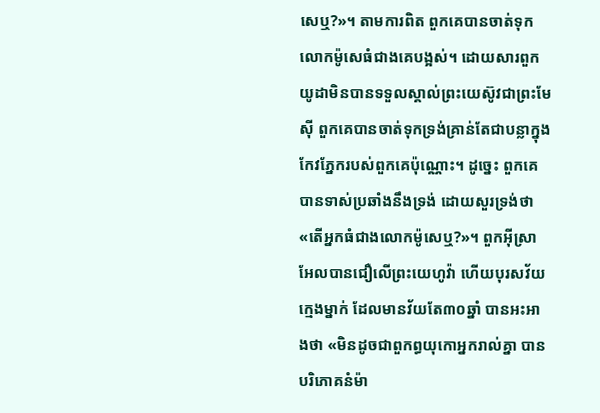សេឬ?»។ តាមការពិត ពួកគេបានចាត់ទុកលោកម៉ូសេធំជាងគេបង្អស់។ ដោយសារពួកយូដាមិនបានទទួលស្គាល់ព្រះយេស៊ូវជាព្រះមែស៊ី ពួកគេបានចាត់ទុកទ្រង់គ្រាន់តែជាបន្លាក្នុងកែវភ្នែករបស់ពួកគេប៉ុណ្ណោះ។ ដូច្នេះ ពួកគេបានទាស់ប្រឆាំងនឹងទ្រង់ ដោយសួរទ្រង់ថា «តើអ្នកធំជាងលោកម៉ូសេឬ?»។ ពួកអ៊ីស្រាអែលបានជឿលើព្រះយេហូវ៉ា ហើយបុរសវ័យក្មេងម្នាក់ ដែលមានវ័យតែ៣០ឆ្នាំ បានអះអាងថា «មិនដូចជាពួកព្ធយុកោអ្នករាល់គ្នា បានបរិភោគនំម៉ា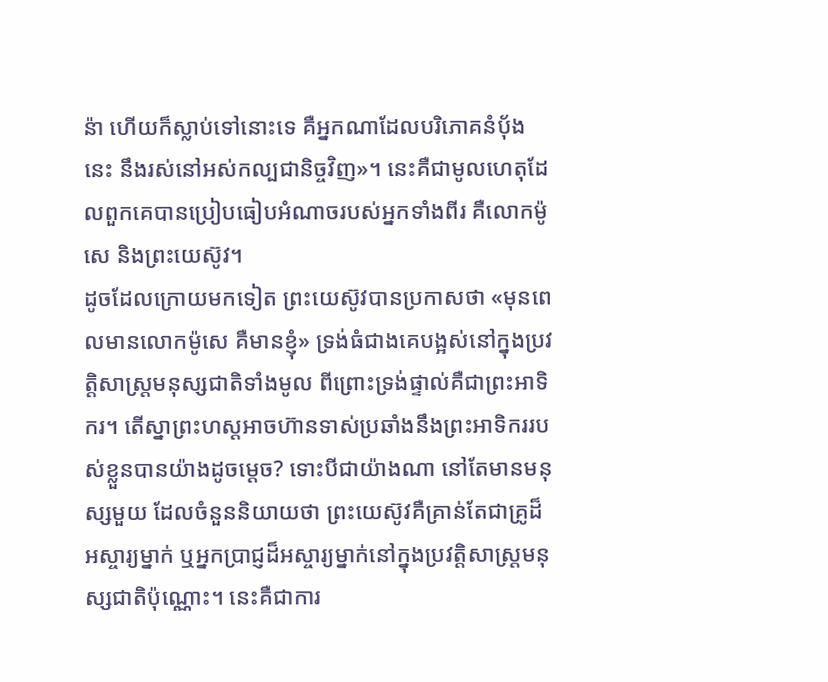ន៉ា ហើយក៏ស្លាប់ទៅនោះទេ គឺអ្នកណាដែលបរិភោគនំប៉័ងនេះ នឹងរស់នៅអស់កល្បជានិច្ចវិញ»។ នេះគឺជាមូលហេតុដែលពួកគេបានប្រៀបធៀបអំណាចរបស់អ្នកទាំងពីរ គឺលោកម៉ូសេ និងព្រះយេស៊ូវ។
ដូចដែលក្រោយមកទៀត ព្រះយេស៊ូវបានប្រកាសថា «មុនពេលមានលោកម៉ូសេ គឺមានខ្ញុំ» ទ្រង់ធំជាងគេបង្អស់នៅក្នុងប្រវត្តិសាស្ត្រមនុស្សជាតិទាំងមូល ពីព្រោះទ្រង់ផ្ទាល់គឺជាព្រះអាទិករ។ តើស្នាព្រះហស្តអាចហ៊ានទាស់ប្រឆាំងនឹងព្រះអាទិកររបស់ខ្លួនបានយ៉ាងដូចម្តេច? ទោះបីជាយ៉ាងណា នៅតែមានមនុស្សមួយ ដែលចំនួននិយាយថា ព្រះយេស៊ូវគឺគ្រាន់តែជាគ្រូដ៏អស្ចារ្យម្នាក់ ឬអ្នកប្រាជ្ញដ៏អស្ចារ្យម្នាក់នៅក្នុងប្រវត្តិសាស្ត្រមនុស្សជាតិប៉ុណ្ណោះ។ នេះគឺជាការ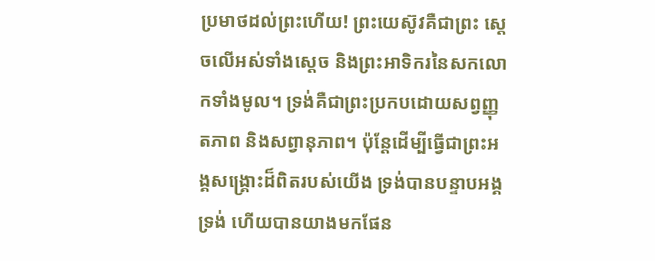ប្រមាថដល់ព្រះហើយ! ព្រះយេស៊ូវគឺជាព្រះ ស្តេចលើអស់ទាំងស្តេច និងព្រះអាទិករនៃសកលោកទាំងមូល។ ទ្រង់គឺជាព្រះប្រកបដោយសព្វញ្ញុតភាព និងសព្វានុភាព។ ប៉ុន្តែដើម្បីធ្វើជាព្រះអង្គសង្រ្គោះដ៏ពិតរបស់យើង ទ្រង់បានបន្ទាបអង្គទ្រង់ ហើយបានយាងមកផែន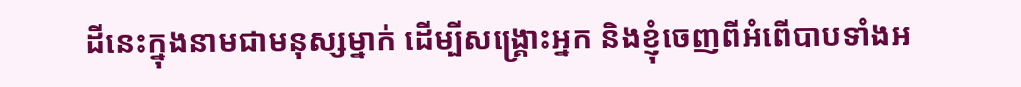ដីនេះក្នុងនាមជាមនុស្សម្នាក់ ដើម្បីសង្រ្គោះអ្នក និងខ្ញុំចេញពីអំពើបាបទាំងអ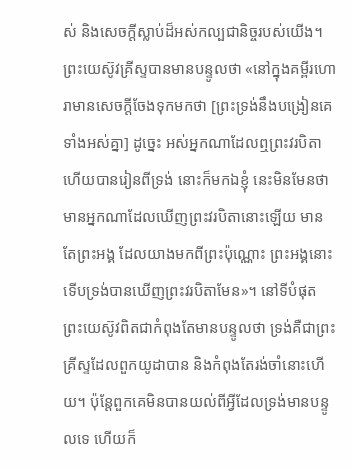ស់ និងសេចក្តីស្លាប់ដ៏អស់កល្បជានិច្ចរបស់យើង។
ព្រះយេស៊ូវគ្រីស្ទបានមានបន្ទូលថា «នៅក្នុងគម្ពីរហោរាមានសេចក្តីចែងទុកមកថា [ព្រះទ្រង់នឹងបង្រៀនគេទាំងអស់គ្នា] ដូច្នេះ អស់អ្នកណាដែលឮព្រះវរបិតា ហើយបានរៀនពីទ្រង់ នោះក៏មកឯខ្ញុំ នេះមិនមែនថា មានអ្នកណាដែលឃើញព្រះវរបិតានោះឡើយ មានតែព្រះអង្គ ដែលយាងមកពីព្រះប៉ុណ្ណោះ ព្រះអង្គនោះទើបទ្រង់បានឃើញព្រះវរបិតាមែន»។ នៅទីបំផុត ព្រះយេស៊ូវពិតជាកំពុងតែមានបន្ទូលថា ទ្រង់គឺជាព្រះគ្រីស្ទដែលពួកយូដាបាន និងកំពុងតែរង់ចាំនោះហើយ។ ប៉ុន្តែពួកគេមិនបានយល់ពីអ្វីដែលទ្រង់មានបន្ទូលទេ ហើយក៏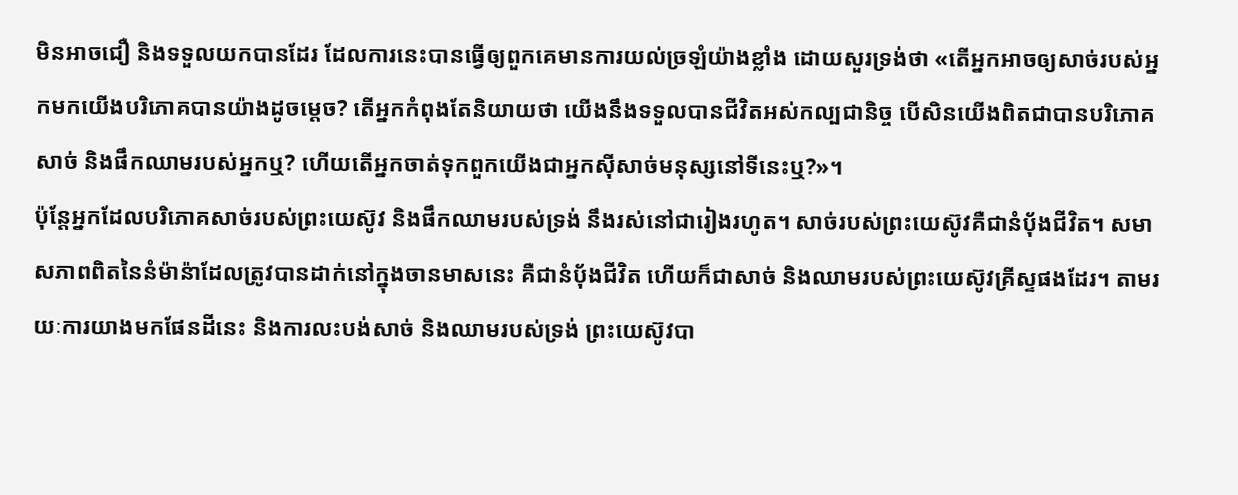មិនអាចជឿ និងទទួលយកបានដែរ ដែលការនេះបានធ្វើឲ្យពួកគេមានការយល់ច្រឡំយ៉ាងខ្លាំង ដោយសួរទ្រង់ថា «តើអ្នកអាចឲ្យសាច់របស់អ្នកមកយើងបរិភោគបានយ៉ាងដូចម្តេច? តើអ្នកកំពុងតែនិយាយថា យើងនឹងទទួលបានជីវិតអស់កល្បជានិច្ច បើសិនយើងពិតជាបានបរិភោគសាច់ និងផឹកឈាមរបស់អ្នកឬ? ហើយតើអ្នកចាត់ទុកពួកយើងជាអ្នកស៊ីសាច់មនុស្សនៅទីនេះឬ?»។
ប៉ុន្តែអ្នកដែលបរិភោគសាច់របស់ព្រះយេស៊ូវ និងផឹកឈាមរបស់ទ្រង់ នឹងរស់នៅជារៀងរហូត។ សាច់របស់ព្រះយេស៊ូវគឺជានំប៉័ងជីវិត។ សមាសភាពពិតនៃនំម៉ាន៉ាដែលត្រូវបានដាក់នៅក្នុងចានមាសនេះ គឺជានំប៉័ងជីវិត ហើយក៏ជាសាច់ និងឈាមរបស់ព្រះយេស៊ូវគ្រីស្ទផងដែរ។ តាមរយៈការយាងមកផែនដីនេះ និងការលះបង់សាច់ និងឈាមរបស់ទ្រង់ ព្រះយេស៊ូវបា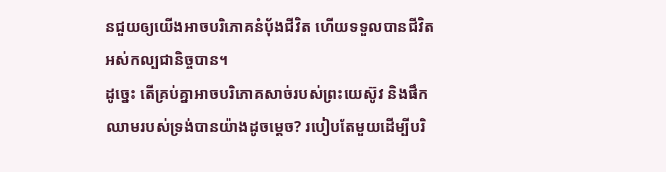នជួយឲ្យយើងអាចបរិភោគនំប៉័ងជីវិត ហើយទទួលបានជីវិតអស់កល្បជានិច្ចបាន។
ដូច្នេះ តើគ្រប់គ្នាអាចបរិភោគសាច់របស់ព្រះយេស៊ូវ និងផឹកឈាមរបស់ទ្រង់បានយ៉ាងដូចម្តេច? របៀបតែមួយដើម្បីបរិ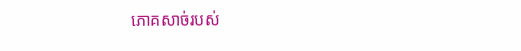ភោគសាច់របស់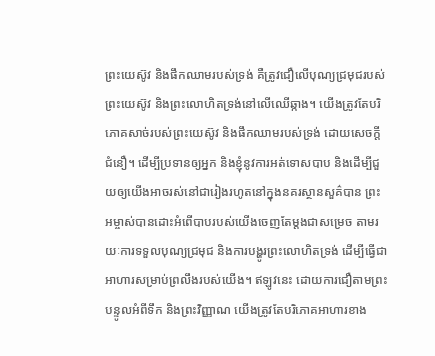ព្រះយេស៊ូវ និងផឹកឈាមរបស់ទ្រង់ គឺត្រូវជឿលើបុណ្យជ្រមុជរបស់ព្រះយេស៊ូវ និងព្រះលោហិតទ្រង់នៅលើឈើឆ្កាង។ យើងត្រូវតែបរិភោគសាច់របស់ព្រះយេស៊ូវ និងផឹកឈាមរបស់ទ្រង់ ដោយសេចក្តីជំនឿ។ ដើម្បីប្រទានឲ្យអ្នក និងខ្ញុំនូវការអត់ទោសបាប និងដើម្បីជួយឲ្យយើងអាចរស់នៅជារៀងរហូតនៅក្នុងនគរស្ថានសួគ៌បាន ព្រះអម្ចាស់បានដោះអំពើបាបរបស់យើងចេញតែម្តងជាសម្រេច តាមរយៈការទទួលបុណ្យជ្រមុជ និងការបង្ហូរព្រះលោហិតទ្រង់ ដើម្បីធ្វើជាអាហារសម្រាប់ព្រលឹងរបស់យើង។ ឥឡូវនេះ ដោយការជឿតាមព្រះបន្ទូលអំពីទឹក និងព្រះវិញ្ញាណ យើងត្រូវតែបរិភោគអាហារខាង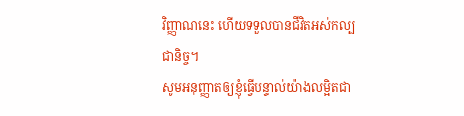វិញ្ញាណនេះ ហើយទទួលបានជីវិតអស់កល្បជានិច្ច។
សូមអនុញ្ញាតឲ្យខ្ញុំធ្វើបន្ទាល់យ៉ាងលម្អិតជា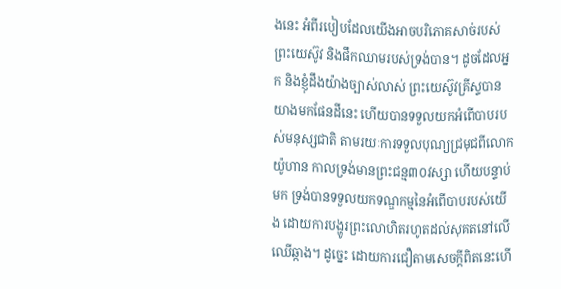ងនេះ អំពីរបៀបដែលយើងអាចបរិភោគសាច់របស់ព្រះយេស៊ូវ និងផឹកឈាមរបស់ទ្រង់បាន។ ដូចដែលអ្នក និងខ្ញុំដឹងយ៉ាងច្បាស់លាស់ ព្រះយេស៊ូវគ្រីស្ទបានយាងមកផែនដីនេះ ហើយបានទទួលយកអំពើបាបរបស់មនុស្សជាតិ តាមរយៈការទទួលបុណ្យជ្រមុជពីលោកយ៉ូហាន កាលទ្រង់មានព្រះជន្ម៣០វស្សា ហើយបន្ទាប់មក ទ្រង់បានទទួលយកទណ្ឌកម្មនៃអំពើបាបរបស់យើង ដោយការបង្ហូរព្រះលោហិតរហូតដល់សុគតនៅលើឈើឆ្កាង។ ដូច្នេះ ដោយការជឿតាមសេចក្តីពិតនេះហើ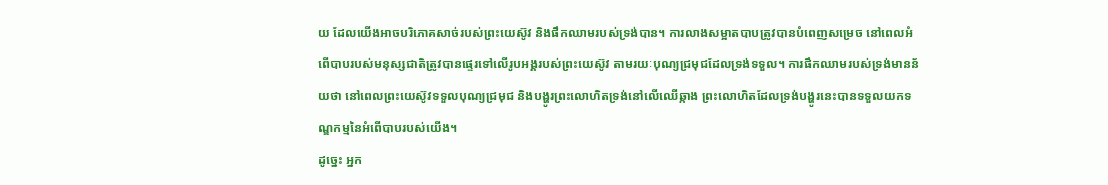យ ដែលយើងអាចបរិភោគសាច់របស់ព្រះយេស៊ូវ និងផឹកឈាមរបស់ទ្រង់បាន។ ការលាងសម្អាតបាបត្រូវបានបំពេញសម្រេច នៅពេលអំពើបាបរបស់មនុស្សជាតិត្រូវបានផ្ទេរទៅលើរូបអង្គរបស់ព្រះយេស៊ូវ តាមរយៈបុណ្យជ្រមុជដែលទ្រង់ទទួល។ ការផឹកឈាមរបស់ទ្រង់មានន័យថា នៅពេលព្រះយេស៊ូវទទួលបុណ្យជ្រមុជ និងបង្ហូរព្រះលោហិតទ្រង់នៅលើឈើឆ្កាង ព្រះលោហិតដែលទ្រង់បង្ហូរនេះបានទទួលយកទណ្ឌកម្មនៃអំពើបាបរបស់យើង។
ដូច្នេះ អ្នក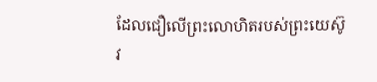ដែលជឿលើព្រះលោហិតរបស់ព្រះយេស៊ូវ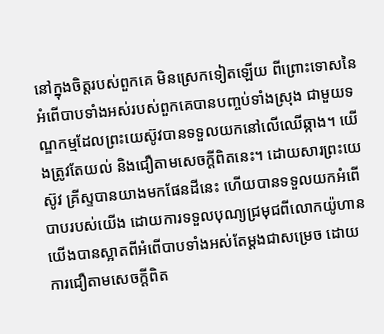នៅក្នុងចិត្តរបស់ពួកគេ មិនស្រេកទៀតឡើយ ពីព្រោះទោសនៃអំពើបាបទាំងអស់របស់ពួកគេបានបញ្ចប់ទាំងស្រុង ជាមួយទណ្ឌកម្មដែលព្រះយេស៊ូវបានទទួលយកនៅលើឈើឆ្កាង។ យើងត្រូវតែយល់ និងជឿតាមសេចក្តីពិតនេះ។ ដោយសារព្រះយេស៊ូវ គ្រីស្ទបានយាងមកផែនដីនេះ ហើយបានទទួលយកអំពើបាបរបស់យើង ដោយការទទួលបុណ្យជ្រមុជពីលោកយ៉ូហាន យើងបានស្អាតពីអំពើបាបទាំងអស់តែម្តងជាសម្រេច ដោយការជឿតាមសេចក្តីពិត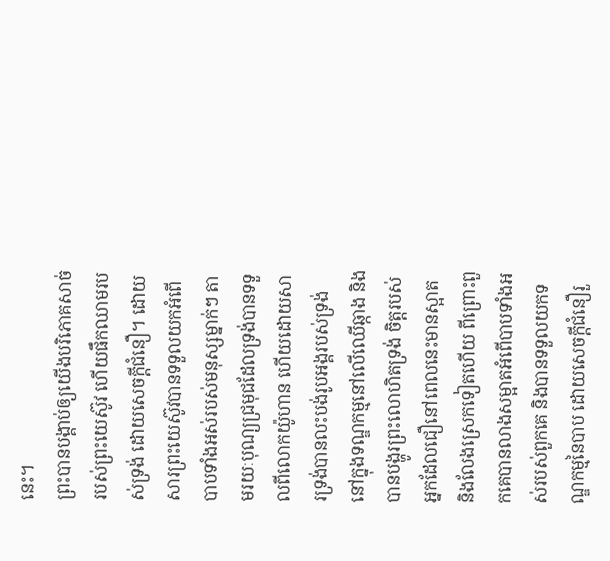នេះ។
ព្រះបានបង្គាប់ឲ្យយើងបរិភោគសាច់របស់ព្រះយេស៊ូវ ហើយផឹកឈាមរបស់ទ្រង់ ដោយសេចក្តីជំនឿ។ ដោយសារព្រះយេស៊ូវបានទទួលយកអំពើបាបទាំងអស់របស់មនុស្សម្នាក់ៗ តាមរយៈបុណ្យជ្រមុជដែលទ្រង់បានទទួលពីលោកយ៉ូហាន ហើយដោយសារទ្រង់បានលះបង់រូបអង្គរបស់ទ្រង់នៅក្នុងទណ្ឌកម្មនៅលើឈើឆ្កាង និងបានបង្ហូរព្រះលោហិតទ្រង់ ចិត្តរបស់អ្នកដែលជឿនៅពេលនេះមានស្អាត និងលែងស្រេកទៀតហើយ ពីព្រោះពួកគេបានលាងសម្អាតអំពើបាបទាំងអស់របស់ពួកគេ និងបានទទួលយកទណ្ឌកម្មនៃបាប ដោយសេចក្តីជំនឿរួ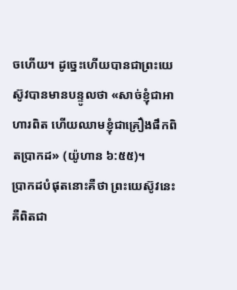ចហើយ។ ដូច្នេះហើយបានជាព្រះយេស៊ូវបានមានបន្ទូលថា «សាច់ខ្ញុំជាអាហារពិត ហើយឈាមខ្ញុំជាគ្រឿងផឹកពិតប្រាកដ» (យ៉ូហាន ៦:៥៥)។
ប្រាកដបំផុតនោះគឺថា ព្រះយេស៊ូវនេះគឺពិតជា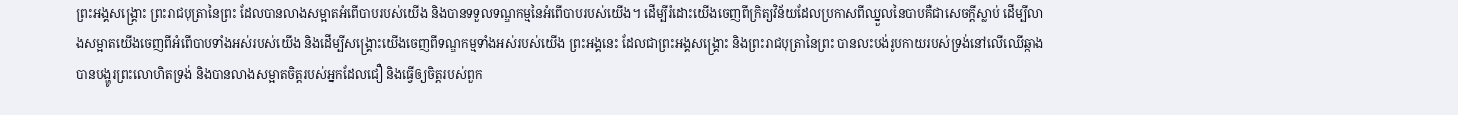ព្រះអង្គសង្រ្គោះ ព្រះរាជបុត្រានៃព្រះ ដែលបានលាងសម្អាតអំពើបាបរបស់យើង និងបានទទួលទណ្ឌកម្មនៃអំពើបាបរបស់យើង។ ដើម្បីរំដោះយើងចេញពីក្រិត្យវិន័យដែលប្រកាសពីឈ្នួលនៃបាបគឺជាសេចក្តីស្លាប់ ដើម្បីលាងសម្អាតយើងចេញពីអំពើបាបទាំងអស់របស់យើង និងដើម្បីសង្រ្គោះយើងចេញពីទណ្ឌកម្មទាំងអស់របស់យើង ព្រះអង្គនេះ ដែលជាព្រះអង្គសង្រ្គោះ និងព្រះរាជបុត្រានៃព្រះ បានលះបង់រូបកាយរបស់ទ្រង់នៅលើឈើឆ្កាង បានបង្ហូរព្រះលោហិតទ្រង់ និងបានលាងសម្អាតចិត្តរបស់អ្នកដែលជឿ និងធ្វើឲ្យចិត្តរបស់ពួក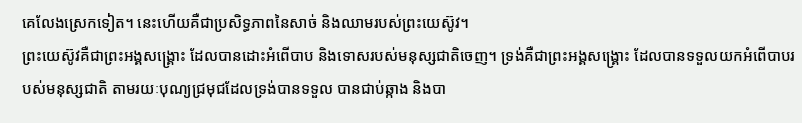គេលែងស្រេកទៀត។ នេះហើយគឺជាប្រសិទ្ធភាពនៃសាច់ និងឈាមរបស់ព្រះយេស៊ូវ។
ព្រះយេស៊ូវគឺជាព្រះអង្គសង្រ្គោះ ដែលបានដោះអំពើបាប និងទោសរបស់មនុស្សជាតិចេញ។ ទ្រង់គឺជាព្រះអង្គសង្រ្គោះ ដែលបានទទួលយកអំពើបាបរបស់មនុស្សជាតិ តាមរយៈបុណ្យជ្រមុជដែលទ្រង់បានទទួល បានជាប់ឆ្កាង និងបា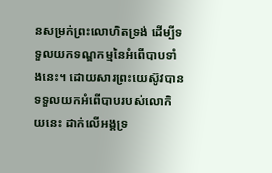នសម្រក់ព្រះលោហិតទ្រង់ ដើម្បីទទួលយកទណ្ឌកម្មនៃអំពើបាបទាំងនេះ។ ដោយសារព្រះយេស៊ូវបានទទួលយកអំពើបាបរបស់លោកិយនេះ ដាក់លើអង្គទ្រ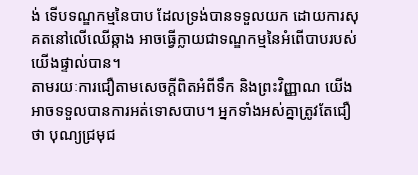ង់ ទើបទណ្ឌកម្មនៃបាប ដែលទ្រង់បានទទួលយក ដោយការសុគតនៅលើឈើឆ្កាង អាចធ្វើក្លាយជាទណ្ឌកម្មនៃអំពើបាបរបស់យើងផ្ទាល់បាន។
តាមរយៈការជឿតាមសេចក្តីពិតអំពីទឹក និងព្រះវិញ្ញាណ យើងអាចទទួលបានការអត់ទោសបាប។ អ្នកទាំងអស់គ្នាត្រូវតែជឿថា បុណ្យជ្រមុជ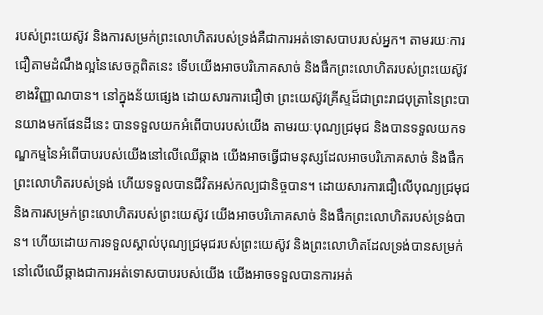របស់ព្រះយេស៊ូវ និងការសម្រក់ព្រះលោហិតរបស់ទ្រង់គឺជាការអត់ទោសបាបរបស់អ្នក។ តាមរយៈការជឿតាមដំណឹងល្អនៃសេចក្តពិតនេះ ទើបយើងអាចបរិភោគសាច់ និងផឹកព្រះលោហិតរបស់ព្រះយេស៊ូវខាងវិញ្ញាណបាន។ នៅក្នុងន័យផ្សេង ដោយសារការជឿថា ព្រះយេស៊ូវគ្រីស្ទដ៏ជាព្រះរាជបុត្រានៃព្រះបានយាងមកផែនដីនេះ បានទទួលយកអំពើបាបរបស់យើង តាមរយៈបុណ្យជ្រមុជ និងបានទទួលយកទណ្ឌកម្មនៃអំពើបាបរបស់យើងនៅលើឈើឆ្កាង យើងអាចធ្វើជាមនុស្សដែលអាចបរិភោគសាច់ និងផឹកព្រះលោហិតរបស់ទ្រង់ ហើយទទួលបានជីវិតអស់កល្បជានិច្ចបាន។ ដោយសារការជឿលើបុណ្យជ្រមុជ និងការសម្រក់ព្រះលោហិតរបស់ព្រះយេស៊ូវ យើងអាចបរិភោគសាច់ និងផឹកព្រះលោហិតរបស់ទ្រង់បាន។ ហើយដោយការទទួលស្គាល់បុណ្យជ្រមុជរបស់ព្រះយេស៊ូវ និងព្រះលោហិតដែលទ្រង់បានសម្រក់នៅលើឈើឆ្កាងជាការអត់ទោសបាបរបស់យើង យើងអាចទទួលបានការអត់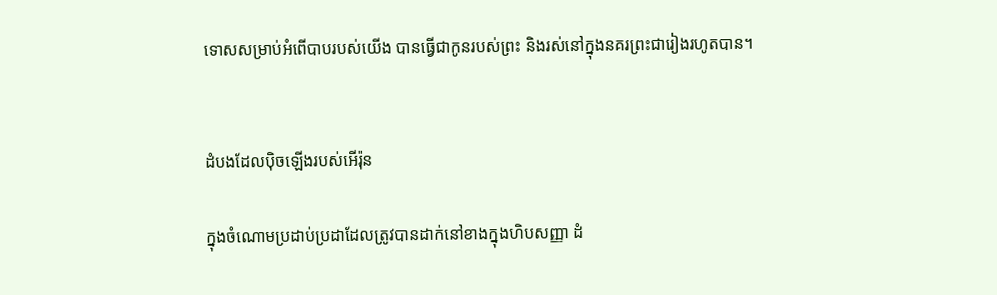ទោសសម្រាប់អំពើបាបរបស់យើង បានធ្វើជាកូនរបស់ព្រះ និងរស់នៅក្នុងនគរព្រះជារៀងរហូតបាន។


ដំបងដែលប៉ិចឡើងរបស់អើរ៉ុន

ក្នុងចំណោមប្រដាប់ប្រដាដែលត្រូវបានដាក់នៅខាងក្នុងហិបសញ្ញា ដំ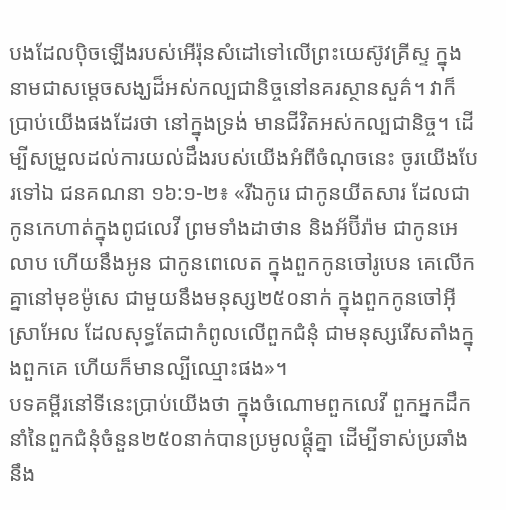បងដែលប៉ិចឡើងរបស់អើរ៉ុនសំដៅទៅលើព្រះយេស៊ូវគ្រីស្ទ ក្នុងនាមជាសម្តេចសង្ឃដ៏អស់កល្បជានិច្ចនៅនគរស្ថានសួគ៌។ វាក៏ប្រាប់យើងផងដែរថា នៅក្នុងទ្រង់ មានជីវិតអស់កល្បជានិច្ច។ ដើម្បីសម្រួលដល់ការយល់ដឹងរបស់យើងអំពីចំណុចនេះ ចូរយើងបែរទៅឯ ជនគណនា ១៦:១-២៖ «រីឯកូរេ ជាកូនយីតសារ ដែលជាកូនកេហាត់ក្នុងពូជលេវី ព្រមទាំងដាថាន និងអ័ប៊ីរ៉ាម ជាកូនអេលាប ហើយនឹងអូន ជាកូនពេលេត ក្នុងពួកកូនចៅរូបេន គេលើកគ្នានៅមុខម៉ូសេ ជាមួយនឹងមនុស្ស២៥០នាក់ ក្នុងពួកកូនចៅអ៊ីស្រាអែល ដែលសុទ្ធតែជាកំពូលលើពួកជំនុំ ជាមនុស្សរើសតាំងក្នុងពួកគេ ហើយក៏មានល្បីឈ្មោះផង»។
បទគម្ពីរនៅទីនេះប្រាប់យើងថា ក្នុងចំណោមពួកលេវី ពួកអ្នកដឹកនាំនៃពួកជំនុំចំនួន២៥០នាក់បានប្រមូលផ្តុំគ្នា ដើម្បីទាស់ប្រឆាំងនឹង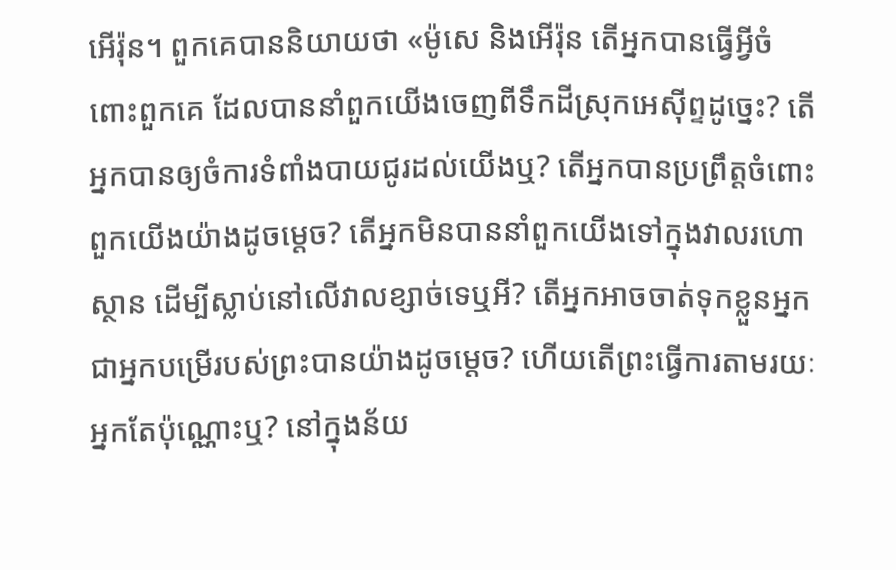អើរ៉ុន។ ពួកគេបាននិយាយថា «ម៉ូសេ និងអើរ៉ុន តើអ្នកបានធ្វើអ្វីចំពោះពួកគេ ដែលបាននាំពួកយើងចេញពីទឹកដីស្រុកអេស៊ីព្ទដូច្នេះ? តើអ្នកបានឲ្យចំការទំពាំងបាយជូរដល់យើងឬ? តើអ្នកបានប្រព្រឹត្តចំពោះពួកយើងយ៉ាងដូចម្តេច? តើអ្នកមិនបាននាំពួកយើងទៅក្នុងវាលរហោស្ថាន ដើម្បីស្លាប់នៅលើវាលខ្សាច់ទេឬអី? តើអ្នកអាចចាត់ទុកខ្លួនអ្នកជាអ្នកបម្រើរបស់ព្រះបានយ៉ាងដូចម្តេច? ហើយតើព្រះធ្វើការតាមរយៈអ្នកតែប៉ុណ្ណោះឬ? នៅក្នុងន័យ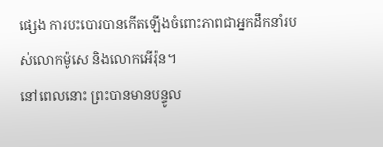ផ្សេង ការបះបោរបានកើតឡើងចំពោះភាពជាអ្នកដឹកនាំរបស់លោកម៉ូសេ និងលោកអើរ៉ុន។
នៅពេលនោះ ព្រះបានមានបន្ទូល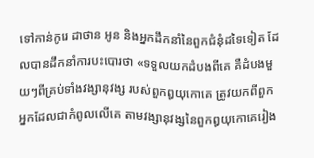ទៅកាន់កូរេ ដាថាន អូន និងអ្នកដឹកនាំនៃពួកជំនុំដទៃទៀត ដែលបានដឹកនាំការបះបោរថា «ទទួលយកដំបងពីគេ គឺដំបងមួយៗពីគ្រប់ទាំងវង្សានុវង្ស របស់ពួកឰយុកោគេ ត្រូវយកពីពួកអ្នកដែលជាកំពូលលើគេ តាមវង្សានុវង្សនៃពួកឰយុកោគេរៀង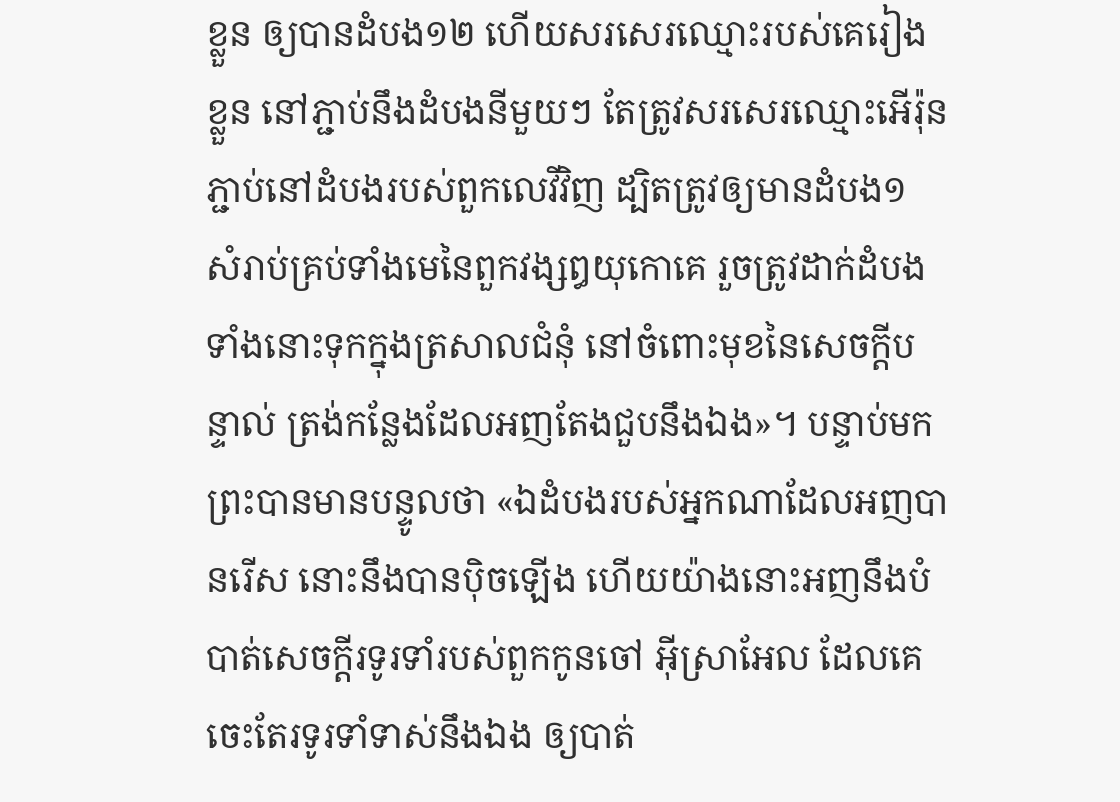ខ្លួន ឲ្យបានដំបង១២ ហើយសរសេរឈ្មោះរបស់គេរៀងខ្លួន នៅភ្ជាប់នឹងដំបងនីមួយៗ តែត្រូវសរសេរឈ្មោះអើរ៉ុន ភ្ជាប់នៅដំបងរបស់ពួកលេវីវិញ ដ្បិតត្រូវឲ្យមានដំបង១ សំរាប់គ្រប់ទាំងមេនៃពួកវង្សឰយុកោគេ រួចត្រូវដាក់ដំបងទាំងនោះទុកក្នុងត្រសាលជំនុំ នៅចំពោះមុខនៃសេចក្តីបន្ទាល់ ត្រង់កន្លែងដែលអញតែងជួបនឹងឯង»។ បន្ទាប់មក ព្រះបានមានបន្ទូលថា «ឯដំបងរបស់អ្នកណាដែលអញបានរើស នោះនឹងបានប៉ិចឡើង ហើយយ៉ាងនោះអញនឹងបំបាត់សេចក្តីរទូរទាំរបស់ពួកកូនចៅ អ៊ីស្រាអែល ដែលគេចេះតែរទូរទាំទាស់នឹងឯង ឲ្យបាត់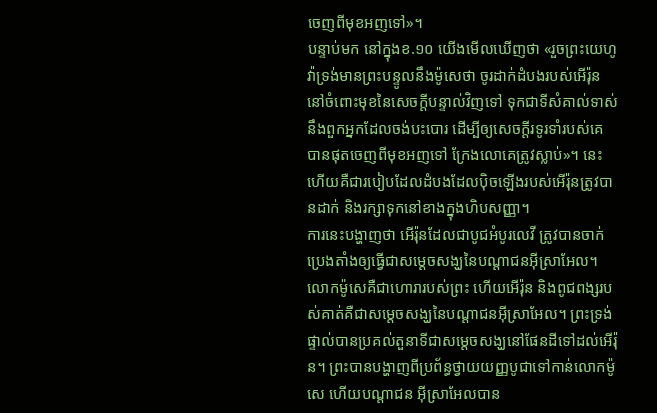ចេញពីមុខអញទៅ»។
បន្ទាប់មក នៅក្នុងខ.១០ យើងមើលឃើញថា «រួចព្រះយេហូវ៉ាទ្រង់មានព្រះបន្ទូលនឹងម៉ូសេថា ចូរដាក់ដំបងរបស់អើរ៉ុន នៅចំពោះមុខនៃសេចក្តីបន្ទាល់វិញទៅ ទុកជាទីសំគាល់ទាស់នឹងពួកអ្នកដែលចង់បះបោរ ដើម្បីឲ្យសេចក្តីរទូរទាំរបស់គេ បានផុតចេញពីមុខអញទៅ ក្រែងលោគេត្រូវស្លាប់»។ នេះហើយគឺជារបៀបដែលដំបងដែលប៉ិចឡើងរបស់អើរ៉ុនត្រូវបានដាក់ និងរក្សាទុកនៅខាងក្នុងហិបសញ្ញា។
ការនេះបង្ហាញថា អើរ៉ុនដែលជាបូជអំបូរលេវី ត្រូវបានចាក់ប្រេងតាំងឲ្យធ្វើជាសម្តេចសង្ឃនៃបណ្តាជនអ៊ីស្រាអែល។ លោកម៉ូសេគឺជាហោរារបស់ព្រះ ហើយអើរ៉ុន និងពូជពង្សរបស់គាត់គឺជាសម្តេចសង្ឃនៃបណ្តាជនអ៊ីស្រាអែល។ ព្រះទ្រង់ផ្ទាល់បានប្រគល់តួនាទីជាសម្តេចសង្ឃនៅផែនដីទៅដល់អើរ៉ុន។ ព្រះបានបង្ហាញពីប្រព័ន្ធថ្វាយយញ្ញបូជាទៅកាន់លោកម៉ូសេ ហើយបណ្តាជន អ៊ីស្រាអែលបាន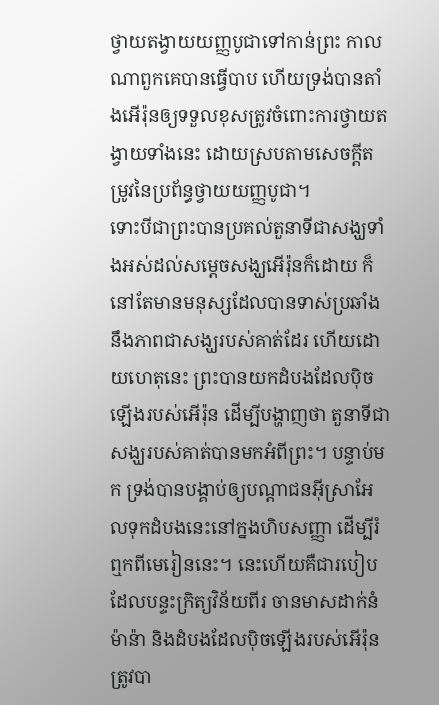ថ្វាយតង្វាយយញ្ញបូជាទៅកាន់ព្រះ កាលណាពួកគេបានធ្វើបាប ហើយទ្រង់បានតាំងអើរ៉ុនឲ្យទទួលខុសត្រូវចំពោះការថ្វាយតង្វាយទាំងនេះ ដោយស្របតាមសេចក្តីតម្រូវនៃប្រព័ន្ធថ្វាយយញ្ញបូជា។
ទោះបីជាព្រះបានប្រគល់តួនាទីជាសង្ឃទាំងអស់ដល់សម្តេចសង្ឃអើរ៉ុនក៏ដោយ ក៏នៅតែមានមនុស្សដែលបានទាស់ប្រឆាំងនឹងភាពជាសង្ឃរបស់គាត់ដែរ ហើយដោយហេតុនេះ ព្រះបានយកដំបងដែលប៉ិចឡើងរបស់អើរ៉ុន ដើម្បីបង្ហាញថា តួនាទីជាសង្ឃរបស់គាត់បានមកអំពីព្រះ។ បន្ទាប់មក ទ្រង់បានបង្គាប់ឲ្យបណ្តាជនអ៊ីស្រាអែលទុកដំបងនេះនៅក្នងហិបសញ្ញា ដើម្បីរំឮកពីមេរៀននេះ។ នេះហើយគឺជារបៀបដែលបន្ទះក្រិត្យវិន័យពីរ ចានមាសដាក់នំម៉ាន៉ា និងដំបងដែលប៉ិចឡើងរបស់អើរ៉ុនត្រូវបា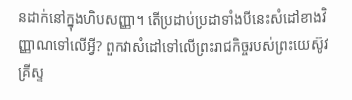នដាក់នៅក្នុងហិបសញ្ញា។ តើប្រដាប់ប្រដាទាំងបីនេះសំដៅខាងវិញ្ញាណទៅលើអ្វី? ពួកវាសំដៅទៅលើព្រះរាជកិច្ចរបស់ព្រះយេស៊ូវគ្រីស្ទ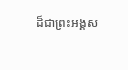ដ៏ជាព្រះអង្គស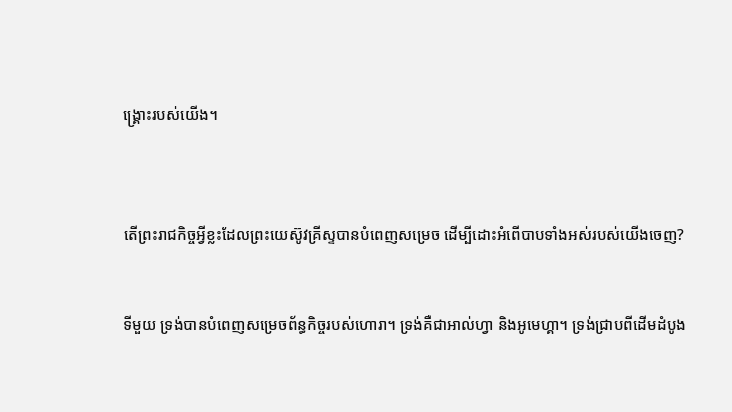ង្រ្គោះរបស់យើង។



តើព្រះរាជកិច្ចអ្វីខ្លះដែលព្រះយេស៊ូវគ្រីស្ទបានបំពេញសម្រេច ដើម្បីដោះអំពើបាបទាំងអស់របស់យើងចេញ?


ទីមួយ ទ្រង់បានបំពេញសម្រេចព័ន្ធកិច្ចរបស់ហោរា។ ទ្រង់គឺជាអាល់ហ្វា និងអូមេហ្គា។ ទ្រង់ជ្រាបពីដើមដំបូង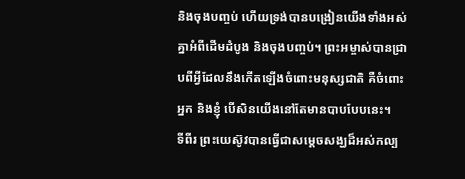និងចុងបញ្ចប់ ហើយទ្រង់បានបង្រៀនយើងទាំងអស់គ្នាអំពីដើមដំបូង និងចុងបញ្ចប់។ ព្រះអម្ចាស់បានជ្រាបពីអ្វីដែលនឹងកើតឡើងចំពោះមនុស្សជាតិ គឺចំពោះអ្នក និងខ្ញុំ បើសិនយើងនៅតែមានបាបបែបនេះ។
ទីពីរ ព្រះយេស៊ូវបានធ្វើជាសម្តេចសង្ឃដ៏អស់កល្ប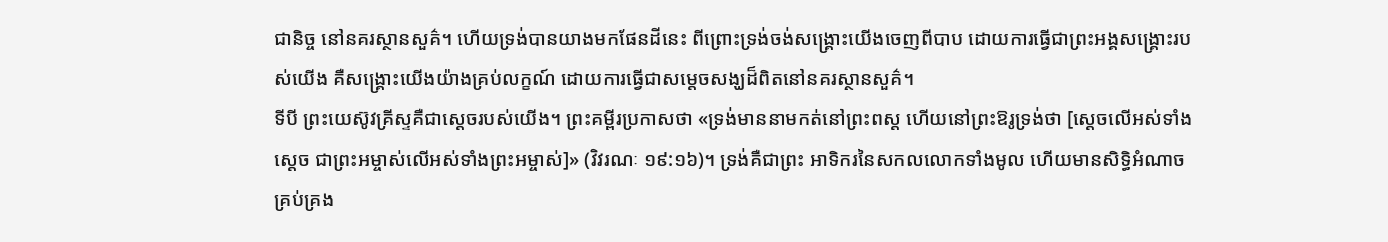ជានិច្ច នៅនគរស្ថានសួគ៌។ ហើយទ្រង់បានយាងមកផែនដីនេះ ពីព្រោះទ្រង់ចង់សង្រ្គោះយើងចេញពីបាប ដោយការធ្វើជាព្រះអង្គសង្រ្គោះរបស់យើង គឺសង្រ្គោះយើងយ៉ាងគ្រប់លក្ខណ៍ ដោយការធ្វើជាសម្តេចសង្ឃដ៏ពិតនៅនគរស្ថានសួគ៌។
ទីបី ព្រះយេស៊ូវគ្រីស្ទគឺជាស្តេចរបស់យើង។ ព្រះគម្ពីរប្រកាសថា «ទ្រង់មាននាមកត់នៅព្រះពស្ត ហើយនៅព្រះឱរូទ្រង់ថា [ស្តេចលើអស់ទាំងស្តេច ជាព្រះអម្ចាស់លើអស់ទាំងព្រះអម្ចាស់]» (វិវរណៈ ១៩:១៦)។ ទ្រង់គឺជាព្រះ អាទិករនៃសកលលោកទាំងមូល ហើយមានសិទ្ធិអំណាចគ្រប់គ្រង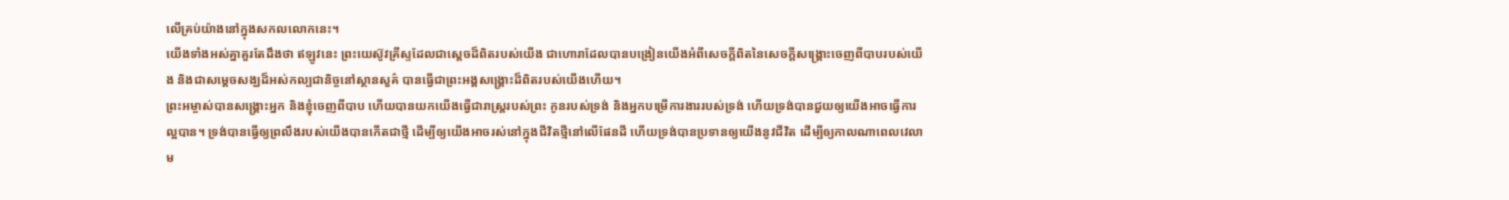លើគ្រប់យ៉ាងនៅក្នុងសកលលោកនេះ។
យើងទាំងអស់គ្នាគួរតែដឹងថា ឥឡូវនេះ ព្រះយេស៊ូវគ្រីស្ទដែលជាស្តេចដ៏ពិតរបស់យើង ជាហោរាដែលបានបង្រៀនយើងអំពីសេចក្តីពិតនៃសេចក្តីសង្រ្គោះចេញពីបាបរបស់យើង និងជាសម្តេចសង្ឃដ៏អស់កល្បជានិច្ចនៅស្ថានសួគ៌ បានធ្វើជាព្រះអង្គសង្រ្គោះដ៏ពិតរបស់យើងហើយ។
ព្រះអម្ចាស់បានសង្រ្គោះអ្នក និងខ្ញុំចេញពីបាប ហើយបានយកយើងធ្វើជារាស្ត្ររបស់ព្រះ កូនរបស់ទ្រង់ និងអ្នកបម្រើការងាររបស់ទ្រង់ ហើយទ្រង់បានជួយឲ្យយើងអាចធ្វើការល្អបាន។ ទ្រង់បានធ្វើឲ្យព្រលឹងរបស់យើងបានកើតជាថ្មី ដើម្បីឲ្យយើងអាចរស់នៅក្នុងជីវិតថ្មីនៅលើផែនដី ហើយទ្រង់បានប្រទានឲ្យយើងនូវជីវិត ដើម្បីឲ្យកាលណាពេលវេលាម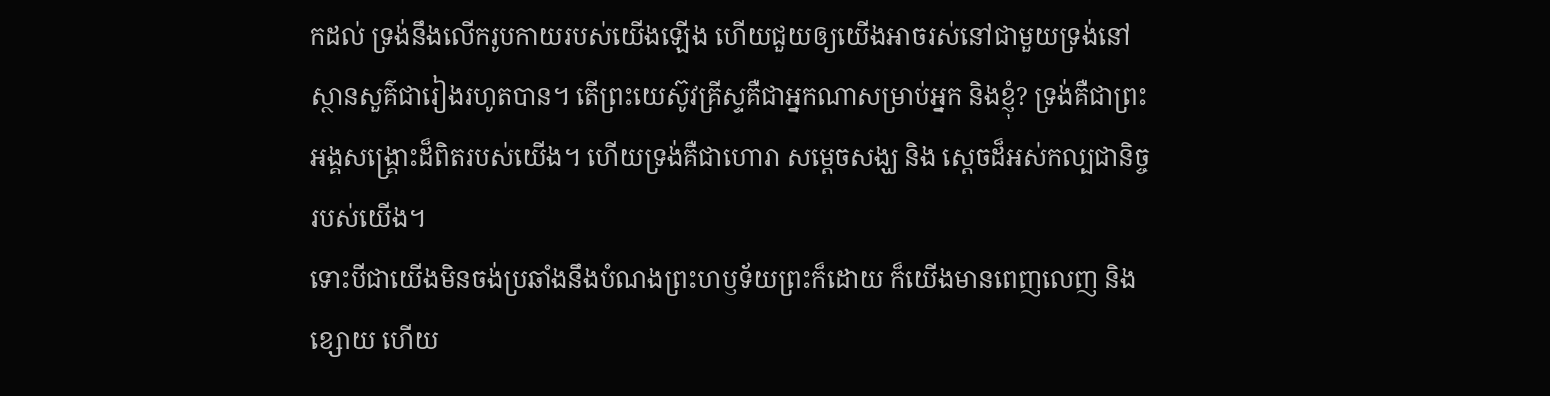កដល់ ទ្រង់នឹងលើករូបកាយរបស់យើងឡើង ហើយជួយឲ្យយើងអាចរស់នៅជាមួយទ្រង់នៅស្ថានសួគ៌ជារៀងរហូតបាន។ តើព្រះយេស៊ូវគ្រីស្ទគឺជាអ្នកណាសម្រាប់អ្នក និងខ្ញុំ? ទ្រង់គឺជាព្រះអង្គសង្រ្គោះដ៏ពិតរបស់យើង។ ហើយទ្រង់គឺជាហោរា សម្តេចសង្ឃ និង ស្តេចដ៏អស់កល្បជានិច្ចរបស់យើង។
ទោះបីជាយើងមិនចង់ប្រឆាំងនឹងបំណងព្រះហឫទ័យព្រះក៏ដោយ ក៏យើងមានពេញលេញ និងខ្សោយ ហើយ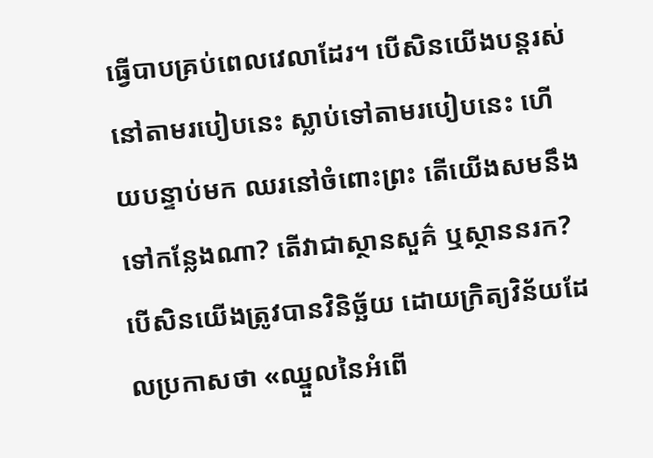ធ្វើបាបគ្រប់ពេលវេលាដែរ។ បើសិនយើងបន្តរស់នៅតាមរបៀបនេះ ស្លាប់ទៅតាមរបៀបនេះ ហើយបន្ទាប់មក ឈរនៅចំពោះព្រះ តើយើងសមនឹងទៅកន្លែងណា? តើវាជាស្ថានសួគ៌ ឬស្ថាននរក? បើសិនយើងត្រូវបានវិនិច្ឆ័យ ដោយក្រិត្យវិន័យដែលប្រកាសថា «ឈ្នួលនៃអំពើ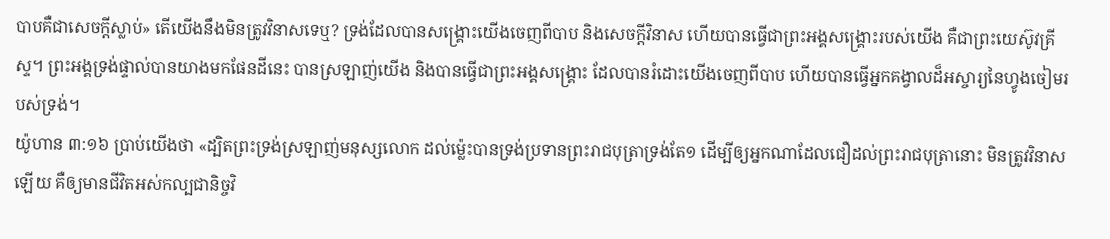បាបគឺជាសេចក្តីស្លាប់» តើយើងនឹងមិនត្រូវវិនាសទេឬ? ទ្រង់ដែលបានសង្រ្គោះយើងចេញពីបាប និងសេចក្តីវិនាស ហើយបានធ្វើជាព្រះអង្គសង្រ្គោះរបស់យើង គឺជាព្រះយេស៊ូវគ្រីស្ទ។ ព្រះអង្គទ្រង់ផ្ទាល់បានយាងមកផែនដីនេះ បានស្រឡាញ់យើង និងបានធ្វើជាព្រះអង្គសង្រ្គោះ ដែលបានរំដោះយើងចេញពីបាប ហើយបានធ្វើអ្នកគង្វាលដ៏អស្ចារ្យនៃហ្វូងចៀមរបស់ទ្រង់។
យ៉ូហាន ៣:១៦ ប្រាប់យើងថា «ដ្បិតព្រះទ្រង់ស្រឡាញ់មនុស្សលោក ដល់ម៉្លេះបានទ្រង់ប្រទានព្រះរាជបុត្រាទ្រង់តែ១ ដើម្បីឲ្យអ្នកណាដែលជឿដល់ព្រះរាជបុត្រានោះ មិនត្រូវវិនាសឡើយ គឺឲ្យមានជីវិតអស់កល្បជានិច្ចវិ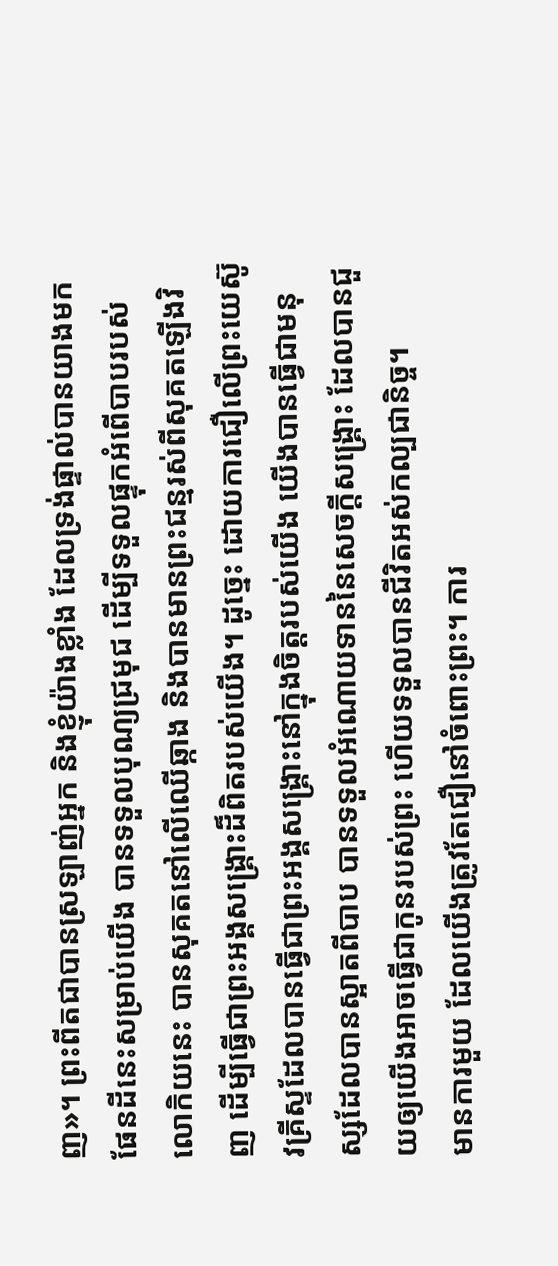ញ»។ ព្រះពីតជាបានស្រឡាញ់អ្នក និងខ្ញុំយ៉ាងខ្លាំង ដែលទ្រង់ផ្ទាល់បានយាងមកផែនដីនេះសម្រាប់យើង បានទទួលបុណ្យជ្រមុជ ដើម្បីទទួលផ្ទុកអំពើបាបរបស់លោកិយនេះ បានសុគតនៅលើឈើឆ្កាង និងបានមានព្រះជន្មរស់ពីសុគតឡើងវិញ ដើម្បីធ្វើជាព្រះអង្គសង្រ្គោះដ៏ពិតរបស់យើង។ ដូច្នេះ ដោយការជឿលើព្រះយេស៊ូវគ្រីស្ទដែលបានធ្វើជាព្រះអង្គសង្រ្គោះនៅក្នុងចិត្តរបស់យើង យើងបានធ្វើជាមនុស្សដែលបានស្អាតពីបាប បានទទួលអំណោយទាននៃសេចក្តីសង្រ្គោះ ដែលបានជួយឲ្យយើងអាចធ្វើជាកូនរបស់ព្រះ ហើយទទួលបានជីវិតអស់កល្បជានិច្ច។
មានការមួយ ដែលយើងត្រូវតែជឿនៅចំពោះព្រះ។ ការ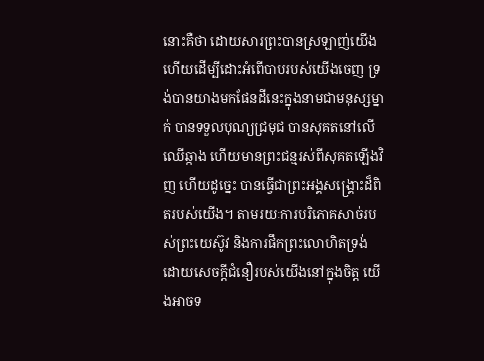នោះគឺថា ដោយសារព្រះបានស្រឡាញ់យើង ហើយដើម្បីដោះអំពើបាបរបស់យើងចេញ ទ្រង់បានយាងមកផែនដីនេះក្នុងនាមជាមនុស្សម្នាក់ បានទទួលបុណ្យជ្រមុជ បានសុគតនៅលើឈើឆ្កាង ហើយមានព្រះជន្មរស់ពីសុគតឡើងវិញ ហើយដូច្នេះ បានធ្វើជាព្រះអង្គសង្រ្គោះដ៏ពិតរបស់យើង។ តាមរយៈការបរិភោគសាច់របស់ព្រះយេស៊ូវ និងការផឹកព្រះលោហិតទ្រង់ ដោយសេចក្តីជំនឿរបស់យើងនៅក្នុងចិត្ត យើងអាចទ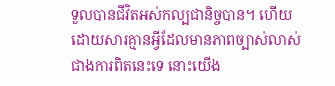ទួលបានជីវិតអស់កល្បជានិច្ចបាន។ ហើយដោយសារគ្មានអ្វីដែលមានភាពច្បាស់លាស់ជាងការពិតនេះទេ នោះយើង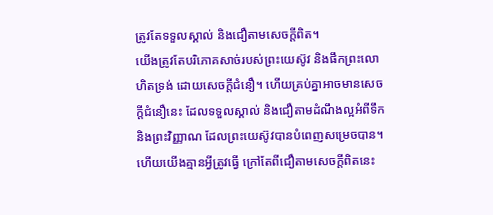ត្រូវតែទទួលស្គាល់ និងជឿតាមសេចក្តីពិត។
យើងត្រូវតែបរិភោគសាច់របស់ព្រះយេស៊ូវ និងផឹកព្រះលោហិតទ្រង់ ដោយសេចក្តីជំនឿ។ ហើយគ្រប់គ្នាអាចមានសេចក្តីជំនឿនេះ ដែលទទួលស្គាល់ និងជឿតាមដំណឹងល្អអំពីទឹក និងព្រះវិញ្ញាណ ដែលព្រះយេស៊ូវបានបំពេញសម្រេចបាន។ ហើយយើងគ្មានអ្វីត្រូវធ្វើ ក្រៅតែពីជឿតាមសេចក្តីពិតនេះ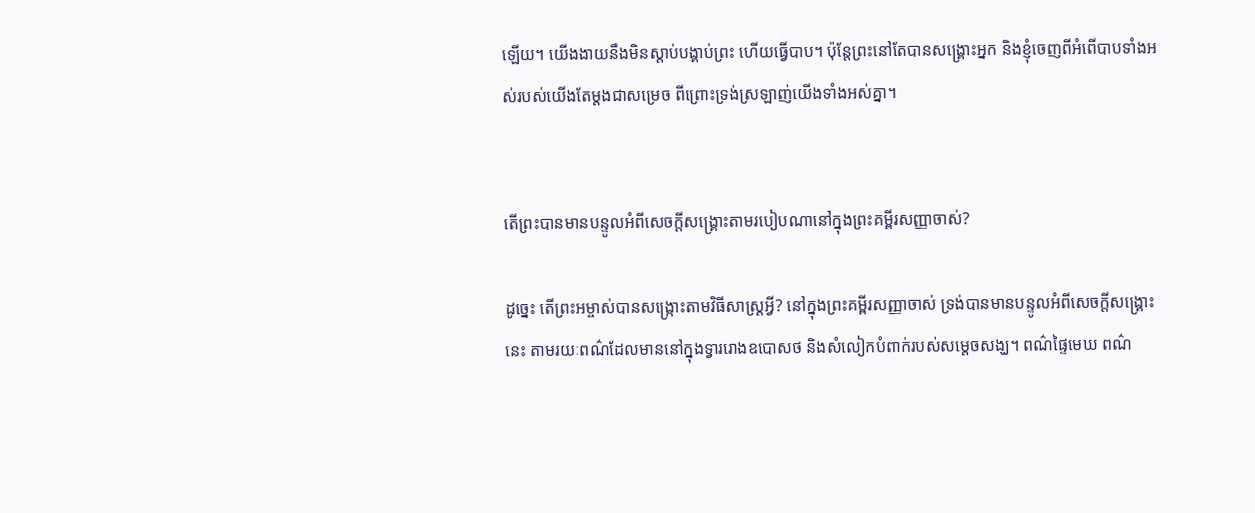ឡើយ។ យើងងាយនឹងមិនស្តាប់បង្គាប់ព្រះ ហើយធ្វើបាប។ ប៉ុន្តែព្រះនៅតែបានសង្រ្គោះអ្នក និងខ្ញុំចេញពីអំពើបាបទាំងអស់របស់យើងតែម្តងជាសម្រេច ពីព្រោះទ្រង់ស្រឡាញ់យើងទាំងអស់គ្នា។


តើព្រះបានមានបន្ទូលអំពីសេចក្តីសង្រ្គោះតាមរបៀបណានៅក្នុងព្រះគម្ពីរសញ្ញាចាស់?

ដូច្នេះ តើព្រះអម្ចាស់បានសង្រ្កោះតាមវិធីសាស្ត្រអ្វី? នៅក្នុងព្រះគម្ពីរសញ្ញាចាស់ ទ្រង់បានមានបន្ទូលអំពីសេចក្តីសង្រ្គោះនេះ តាមរយៈពណ៌ដែលមាននៅក្នុងទ្វាររោងឧបោសថ និងសំលៀកបំពាក់របស់សម្តេចសង្ឃ។ ពណ៌ផ្ទៃមេឃ ពណ៌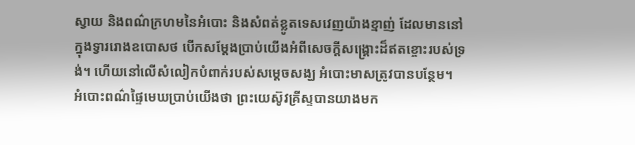ស្វាយ និងពណ៌ក្រហមនៃអំបោះ និងសំពត់ខ្លូតទេសវេញយ៉ាងខ្មាញ់ ដែលមាននៅក្នុងទ្វាររោងឧបោសថ បើកសម្តែងប្រាប់យើងអំពីសេចក្តីសង្រ្គោះដ៏ឥតខ្ចោះរបស់ទ្រង់។ ហើយនៅលើសំលៀកបំពាក់របស់សម្តេចសង្ឃ អំបោះមាសត្រូវបានបន្ថែម។
អំបោះពណ៌ផ្ទៃមេឃប្រាប់យើងថា ព្រះយេស៊ូវគ្រីស្ទបានយាងមក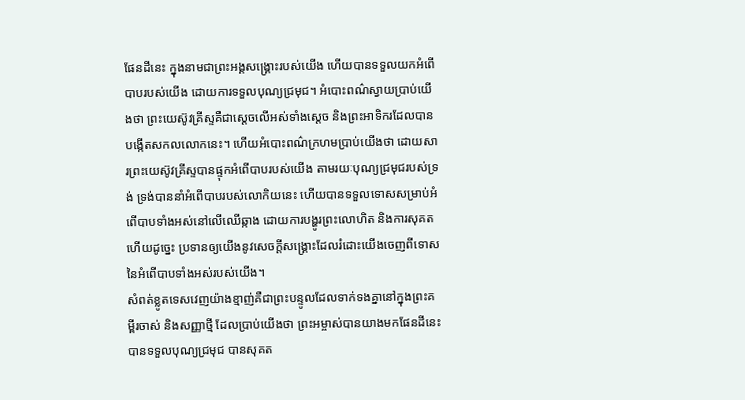ផែនដីនេះ ក្នុងនាមជាព្រះអង្គសង្រ្គោះរបស់យើង ហើយបានទទួលយកអំពើបាបរបស់យើង ដោយការទទួលបុណ្យជ្រមុជ។ អំបោះពណ៌ស្វាយប្រាប់យើងថា ព្រះយេស៊ូវគ្រីស្ទគឺជាស្តេចលើអស់ទាំងស្តេច និងព្រះអាទិករដែលបានបង្កើតសកលលោកនេះ។ ហើយអំបោះពណ៌ក្រហមប្រាប់យើងថា ដោយសារព្រះយេស៊ូវគ្រីស្ទបានផ្ទុកអំពើបាបរបស់យើង តាមរយៈបុណ្យជ្រមុជរបស់ទ្រង់ ទ្រង់បាននាំអំពើបាបរបស់លោកិយនេះ ហើយបានទទួលទោសសម្រាប់អំពើបាបទាំងអស់នៅលើឈើឆ្កាង ដោយការបង្ហូរព្រះលោហិត និងការសុគត ហើយដូច្នេះ ប្រទានឲ្យយើងនូវសេចក្តីសង្រ្គោះដែលរំដោះយើងចេញពីទោសនៃអំពើបាបទាំងអស់របស់យើង។
សំពត់ខ្លូតទេសវេញយ៉ាងខ្មាញ់គឺជាព្រះបន្ទូលដែលទាក់ទងគ្នានៅក្នុងព្រះគម្ពីរចាស់ និងសញ្ញាថ្មី ដែលប្រាប់យើងថា ព្រះអម្ចាស់បានយាងមកផែនដីនេះ បានទទួលបុណ្យជ្រមុជ បានសុគត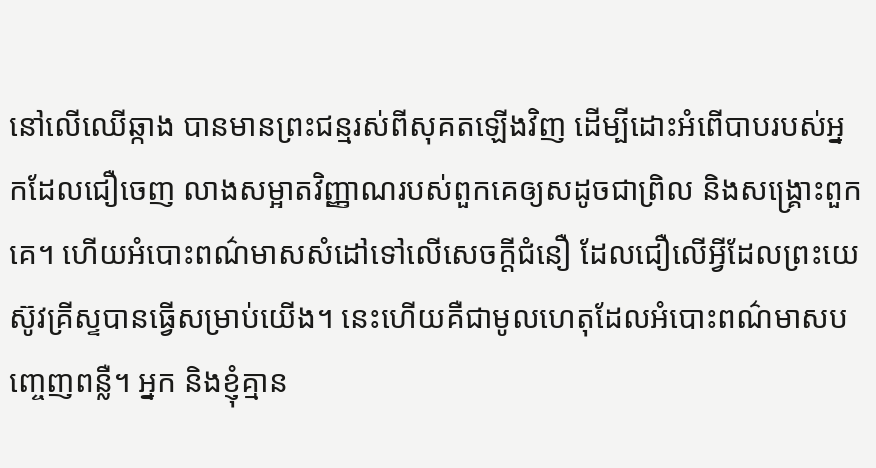នៅលើឈើឆ្កាង បានមានព្រះជន្មរស់ពីសុគតឡើងវិញ ដើម្បីដោះអំពើបាបរបស់អ្នកដែលជឿចេញ លាងសម្អាតវិញ្ញាណរបស់ពួកគេឲ្យសដូចជាព្រិល និងសង្រ្គោះពួកគេ។ ហើយអំបោះពណ៌មាសសំដៅទៅលើសេចក្តីជំនឿ ដែលជឿលើអ្វីដែលព្រះយេស៊ូវគ្រីស្ទបានធ្វើសម្រាប់យើង។ នេះហើយគឺជាមូលហេតុដែលអំបោះពណ៌មាសបញ្ចេញពន្លឺ។ អ្នក និងខ្ញុំគ្មាន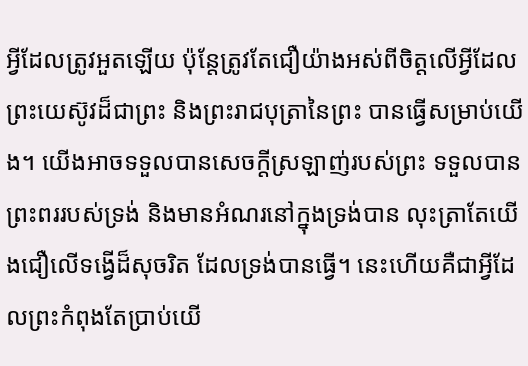អ្វីដែលត្រូវអួតឡើយ ប៉ុន្តែត្រូវតែជឿយ៉ាងអស់ពីចិត្តលើអ្វីដែលព្រះយេស៊ូវដ៏ជាព្រះ និងព្រះរាជបុត្រានៃព្រះ បានធ្វើសម្រាប់យើង។ យើងអាចទទួលបានសេចក្តីស្រឡាញ់របស់ព្រះ ទទួលបានព្រះពររបស់ទ្រង់ និងមានអំណរនៅក្នុងទ្រង់បាន លុះត្រាតែយើងជឿលើទង្វើដ៏សុចរិត ដែលទ្រង់បានធ្វើ។ នេះហើយគឺជាអ្វីដែលព្រះកំពុងតែប្រាប់យើ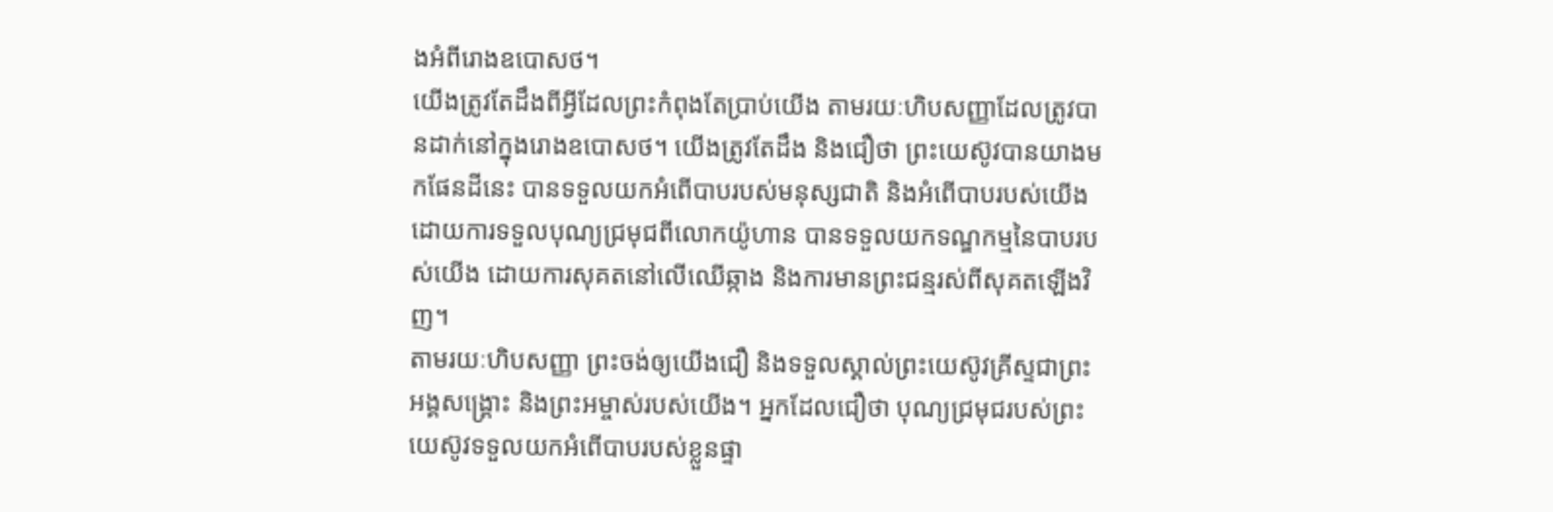ងអំពីរោងឧបោសថ។
យើងត្រូវតែដឹងពីអ្វីដែលព្រះកំពុងតែប្រាប់យើង តាមរយៈហិបសញ្ញាដែលត្រូវបានដាក់នៅក្នុងរោងឧបោសថ។ យើងត្រូវតែដឹង និងជឿថា ព្រះយេស៊ូវបានយាងមកផែនដីនេះ បានទទួលយកអំពើបាបរបស់មនុស្សជាតិ និងអំពើបាបរបស់យើង ដោយការទទួលបុណ្យជ្រមុជពីលោកយ៉ូហាន បានទទួលយកទណ្ឌកម្មនៃបាបរបស់យើង ដោយការសុគតនៅលើឈើឆ្កាង និងការមានព្រះជន្មរស់ពីសុគតឡើងវិញ។
តាមរយៈហិបសញ្ញា ព្រះចង់ឲ្យយើងជឿ និងទទួលស្គាល់ព្រះយេស៊ូវគ្រីស្ទជាព្រះអង្គសង្រ្គោះ និងព្រះអម្ចាស់របស់យើង។ អ្នកដែលជឿថា បុណ្យជ្រមុជរបស់ព្រះយេស៊ូវទទួលយកអំពើបាបរបស់ខ្លួនផ្ទា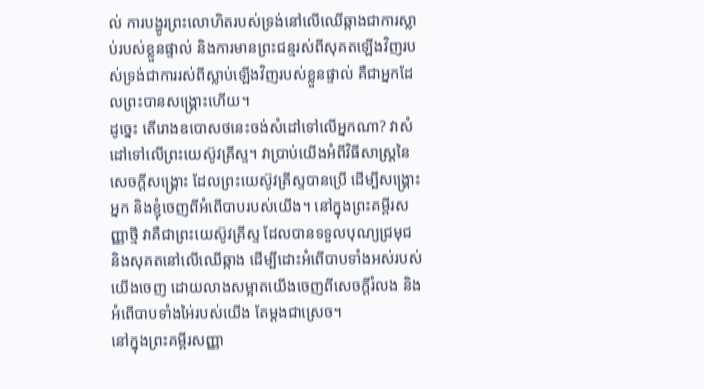ល់ ការបង្ហូរព្រះលោហិតរបស់ទ្រង់នៅលើឈើឆ្កាងជាការស្លាប់របស់ខ្លួនផ្ទាល់ និងការមានព្រះជន្មរស់ពីសុគតឡើងវិញរបស់ទ្រង់ជាការរស់ពីស្លាប់ឡើងវិញរបស់ខ្លួនផ្ទាល់ គឺជាអ្នកដែលព្រះបានសង្រ្គោះហើយ។
ដូច្នេះ តើរោងឧបោសថនេះចង់សំដៅទៅលើអ្នកណា? វាសំដៅទៅលើព្រះយេស៊ូវគ្រីស្ទ។ វាប្រាប់យើងអំពីវិធីសាស្ត្រនៃសេចក្តីសង្រ្គោះ ដែលព្រះយេស៊ូវគ្រីស្ទបានប្រើ ដើម្បីសង្រ្គោះអ្នក និងខ្ញុំចេញពីអំពើបាបរបស់យើង។ នៅក្នុងព្រះគម្ពីរសញ្ញាថ្មី វាគឺជាព្រះយេស៊ូវគ្រីស្ទ ដែលបានទទួលបុណ្យជ្រមុជ និងសុគតនៅលើឈើឆ្កាង ដើម្បីដោះអំពើបាបទាំងអស់របស់យើងចេញ ដោយលាងសម្អាតយើងចេញពីសេចក្តីរំលង និងអំពើបាបទាំងអៃ់របស់យើង តែម្តងជាស្រេច។
នៅក្នុងព្រះគម្ពីរសញ្ញា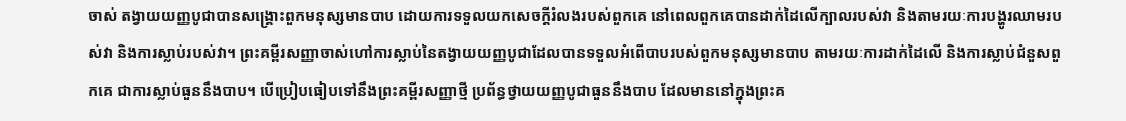ចាស់ តង្វាយយញ្ញបូជាបានសង្រ្គោះពួកមនុស្សមានបាប ដោយការទទួលយកសេចក្តីរំលងរបស់ពួកគេ នៅពេលពួកគេបានដាក់ដៃលើក្បាលរបស់វា និងតាមរយៈការបង្ហូរឈាមរបស់វា និងការស្លាប់របស់វា។ ព្រះគម្ពីរសញ្ញាចាស់ហៅការស្លាប់នៃតង្វាយយញ្ញបូជាដែលបានទទួលអំពើបាបរបស់ពួកមនុស្សមានបាប តាមរយៈការដាក់ដៃលើ និងការស្លាប់ជំនួសពួកគេ ជាការស្លាប់ធួននឹងបាប។ បើប្រៀបធៀបទៅនឹងព្រះគម្ពីរសញ្ញាថ្មី ប្រព័ន្ធថ្វាយយញ្ញបូជាធួននឹងបាប ដែលមាននៅក្នុងព្រះគ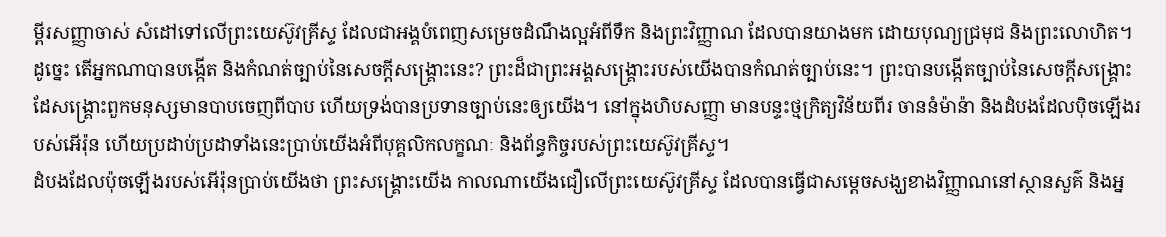ម្ពីរសញ្ញាចាស់ សំដៅទៅលើព្រះយេស៊ូវគ្រីស្ទ ដែលជាអង្គបំពេញសម្រេចដំណឹងល្អអំពីទឹក និងព្រះវិញ្ញាណ ដែលបានយាងមក ដោយបុណ្យជ្រមុជ និងព្រះលោហិត។
ដូច្នេះ តើអ្នកណាបានបង្កើត និងកំណត់ច្បាប់នៃសេចក្តីសង្រ្គោះនេះ? ព្រះដ៏ជាព្រះអង្គសង្រ្គោះរបស់យើងបានកំណត់ច្បាប់នេះ។ ព្រះបានបង្កើតច្បាប់នៃសេចក្តីសង្រ្គោះ ដែសង្រ្គោះពួកមនុស្សមានបាបចេញពីបាប ហើយទ្រង់បានប្រទានច្បាប់នេះឲ្យយើង។ នៅក្នុងហិបសញ្ញា មានបន្ទះថ្មក្រិត្យវិន័យពីរ ចាននំម៉ាន៉ា និងដំបងដែលប៉ិចឡើងរបស់អើរ៉ុន ហើយប្រដាប់ប្រដាទាំងនេះប្រាប់យើងអំពីបុគ្គលិកលក្ខណៈ និងព័ន្ធកិច្ចរបស់ព្រះយេស៊ូវគ្រីស្ទ។
ដំបងដែលប៉ុចឡើងរបស់អើរ៉ុនប្រាប់យើងថា ព្រះសង្រ្គោះយើង កាលណាយើងជឿលើព្រះយេស៊ូវគ្រីស្ទ ដែលបានធ្វើជាសម្តេចសង្ឃខាងវិញ្ញាណនៅស្ថានសួគ៌ និងអ្ន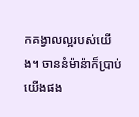កគង្វាលល្អរបស់យើង។ ចាននំម៉ាន៉ាក៏ប្រាប់យើងផង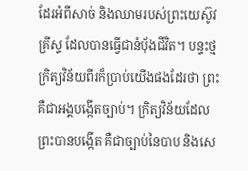ដែរអំពីសាច់ និងឈាមរបស់ព្រះយេស៊ូវគ្រីស្ទ ដែលបានធ្វើជានំប៉័ងជីវិត។ បន្ទះថ្មក្រិត្យវិន័យពីរក៏ប្រាប់យើងផងដែរថា ព្រះគឺជាអង្គបង្កើតច្បាប់។ ក្រិត្យវិន័យដែលព្រះបានបង្កើត គឺជាច្បាប់នៃបាប និងសេ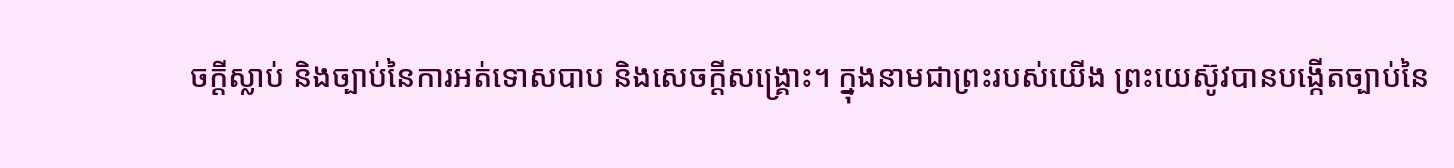ចក្តីស្លាប់ និងច្បាប់នៃការអត់ទោសបាប និងសេចក្តីសង្រ្គោះ។ ក្នុងនាមជាព្រះរបស់យើង ព្រះយេស៊ូវបានបង្កើតច្បាប់នៃ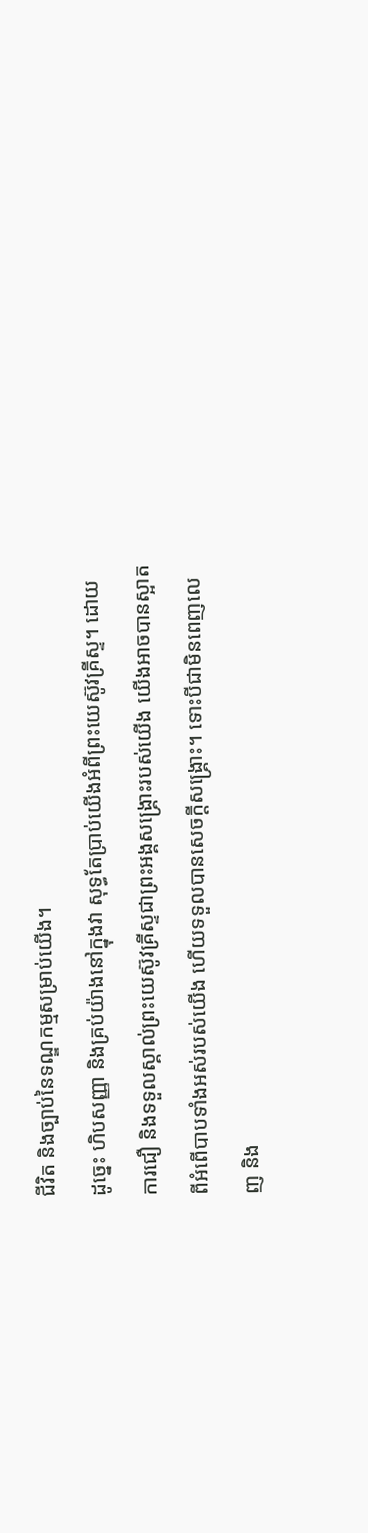ជីវិត និងច្បាប់នៃទណ្ឌកម្មសម្រាប់យើង។
ដូច្នេះ ហិបសញ្ញា និងគ្រប់យ៉ាងនៅក្នុងវា សុទ្ធតែប្រាប់យើងអំពីព្រះយេស៊ូវគ្រីស្ទ។ ដោយការជឿ និងទទួលស្គាល់ព្រះយេស៊ូវគ្រីស្ទជាព្រះអង្គសង្រ្គោះរបស់យើង យើងអាចបានស្អាតពីអំពើបាបទាំងអស់របស់យើង ហើយទទួលបានសេចក្តីសង្រ្គោះ។ ទោះបីជាមិនពេញលេញ និង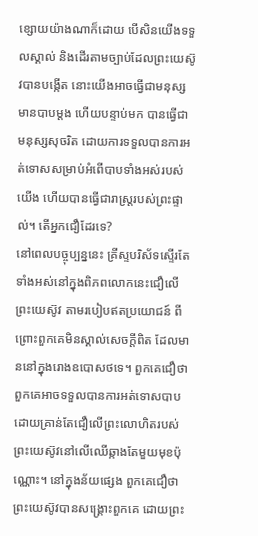ខ្សោយយ៉ាងណាក៏ដោយ បើសិនយើងទទួលស្គាល់ និងដើរតាមច្បាប់ដែលព្រះយេស៊ូវបានបង្កើត នោះយើងអាចធ្វើជាមនុស្សមានបាបម្តង ហើយបន្ទាប់មក បានធ្វើជាមនុស្សសុចរិត ដោយការទទួលបានការអត់ទោសសម្រាប់អំពើបាបទាំងអស់របស់យើង ហើយបានធ្វើជារាស្ត្ររបស់ព្រះផ្ទាល់។ តើអ្នកជឿដែរទេ?
នៅពេលបច្ចុប្បន្ននេះ គ្រីស្ទបរិស័ទស្ទើរតែទាំងអស់នៅក្នុងពិភពលោកនេះជឿលើព្រះយេស៊ូវ តាមរបៀបឥតប្រយោជន៍ ពីព្រោះពួកគេមិនស្គាល់សេចក្តីពិត ដែលមាននៅក្នុងរោងឧបោសថទេ។ ពួកគេជឿថា ពួកគេអាចទទួលបានការអត់ទោសបាប ដោយគ្រាន់តែជឿលើព្រះលោហិតរបស់ព្រះយេស៊ូវនៅលើឈើឆ្កាងតែមួយមុខប៉ុណ្ណោះ។ នៅក្នុងន័យផ្សេង ពួកគេជឿថា ព្រះយេស៊ូវបានសង្រ្គោះពួកគេ ដោយព្រះ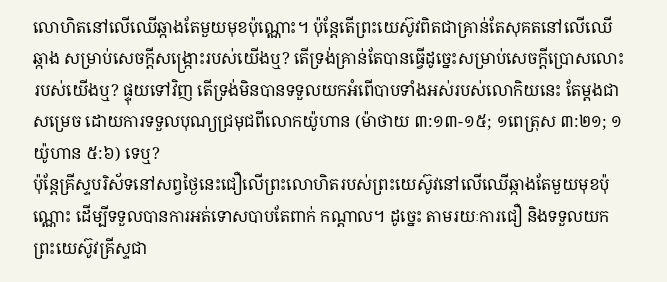លោហិតនៅលើឈើឆ្កាងតែមួយមុខប៉ុណ្ណោះ។ ប៉ុន្តែតើព្រះយេស៊ូវពិតជាគ្រាន់តែសុគតនៅលើឈើឆ្កាង សម្រាប់សេចក្តីសង្រ្កោះរបស់យើងឬ? តើទ្រង់គ្រាន់តែបានធ្វើដូច្នេះសម្រាប់សេចក្តីប្រោសលោះរបស់យើងឬ? ផ្ទុយទៅវិញ តើទ្រង់មិនបានទទួលយកអំពើបាបទាំងអស់របស់លោកិយនេះ តែម្តងជាសម្រេច ដោយការទទួលបុណ្យជ្រមុជពីលោកយ៉ូហាន (ម៉ាថាយ ៣:១៣-១៥; ១ពេត្រុស ៣:២១; ១យ៉ូហាន ៥:៦) ទេឬ?
ប៉ុន្តែគ្រីស្ទបរិស័ទនៅសព្វថ្ងៃនេះជឿលើព្រះលោហិតរបស់ព្រះយេស៊ូវនៅលើឈើឆ្កាងតែមួយមុខប៉ុណ្ណោះ ដើម្បីទទួលបានការអត់ទោសបាបតែពាក់ កណ្តាល។ ដូច្នេះ តាមរយៈការជឿ និងទទួលយកព្រះយេស៊ូវគ្រីស្ទជា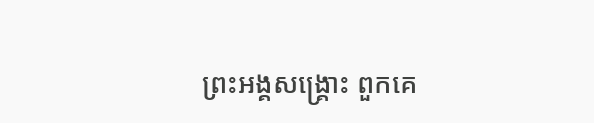ព្រះអង្គសង្រ្គោះ ពួកគេ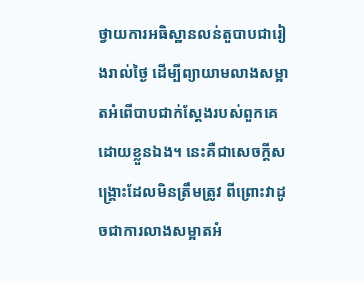ថ្វាយការអធិស្ឋានលន់តួបាបជារៀងរាល់ថ្ងៃ ដើម្បីព្យាយាមលាងសម្អាតអំពើបាបជាក់ស្តែងរបស់ពួកគេដោយខ្លួនឯង។ នេះគឺជាសេចក្តីសង្រ្គោះដែលមិនត្រឹមត្រូវ ពីព្រោះវាដូចជាការលាងសម្អាតអំ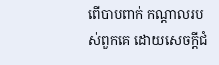ពើបាបពាក់ កណ្តាលរបស់ពួកគេ ដោយសេចក្តីជំ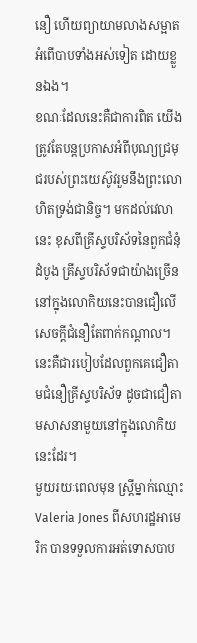នឿ ហើយព្យាយាមលាងសម្អាតអំពើបាបទាំងអស់ទៀត ដោយខ្លួនឯង។
ខណៈដែលនេះគឺជាការពិត យើងត្រូវតែបន្តប្រកាសអំពីបុណ្យជ្រមុជរបស់ព្រះយេស៊ូវរួមនឹងព្រះលោហិតទ្រង់ជានិច្ច។ មកដល់វេលានេះ ខុសពីគ្រីស្ទបរិស័ទនៃពួកជំនុំដំបូង គ្រីស្ទបរិស័ទជាយ៉ាងច្រើននៅក្នុងលោកិយនេះបានជឿលើសេចក្តីជំនឿតែពាក់កណ្តាល។ នេះគឺជារបៀបដែលពួកគេជឿតាមជំនឿគ្រីស្ទបរិស័ទ ដូចជាជឿតាមសាសនាមួយនៅក្នុងលោកិយនេះដែរ។
មួយរយៈពេលមុន ស្ត្រីម្នាក់ឈ្មោះ Valeria Jones ពីសហរដ្ឋអាមេរិក បានទទួលការអត់ទោសបាប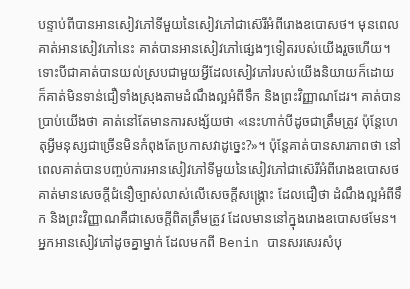បន្ទាប់ពីបានអានសៀវភៅទីមួយនៃសៀវភៅជាស៊េរីអំពីរោងឧបោសថ។ មុនពេលគាត់អានសៀវភៅនេះ គាត់បានអានសៀវភៅផ្សេងៗទៀតរបស់យើងរួចហើយ។ ទោះបីជាគាត់បានយល់ស្របជាមួយអ្វីដែលសៀវភៅរបស់យើងនិយាយក៏ដោយ ក៏គាត់មិនទាន់ជឿទាំងស្រុងតាមដំណឹងល្អអំពីទឹក និងព្រះវិញ្ញាណដែរ។ គាត់បានប្រាប់យើងថា គាត់នៅតែមានការសង្ស័យថា «នេះហាក់បីដូចជាត្រឹមត្រូវ ប៉ុន្តែហេតុអ្វីមនុស្សជាច្រើនមិនកំពុងតែប្រកាសវាដូច្នេះ?»។ ប៉ុន្តែគាត់បានសារភាពថា នៅពេលគាត់បានបញ្ចប់ការអានសៀវភៅទីមួយនៃសៀវភៅជាស៊េរីអំពីរោងឧបោសថ គាត់មានសេចក្តីជំនឿច្បាស់លាស់លើសេចក្តីសង្រ្គោះ ដែលជឿថា ដំណឹងល្អអំពីទឹក និងព្រះវិញ្ញាណគឺជាសេចក្តីពិតត្រឹមត្រូវ ដែលមាននៅក្នុងរោងឧបោសថមែន។
អ្នកអានសៀវភៅដូចគ្នាម្នាក់ ដែលមកពី Benin បានសរសេរសំបុ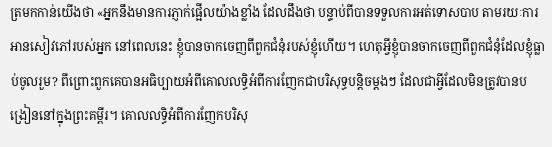ត្រមកកាន់យើងថា «អ្នកនឹងមានការភ្ញាក់ផ្អើលយ៉ាងខ្លាំង ដែលដឹងថា បន្ទាប់ពីបានទទួលការអត់ទោសបាប តាមរយៈការអានសៀវភៅរបស់អ្នក នៅពេលនេះ ខ្ញុំបានចាកចេញពីពួកជំនុំរបស់ខ្ញុំហើយ។ ហេតុអ្វីខ្ញុំបានចាកចេញពីពួកជំនុំដែលខ្ញុំធ្លាប់ចូលរួម? ពីព្រោះពួកគេបានអធិប្បាយអំពីគោលលទ្ធិអំពីការញែកជាបរិសុទ្ធបន្តិចម្តងៗ ដែលជាអ្វីដែលមិនត្រូវបានបង្រៀននៅក្នុងព្រះគម្ពីរ។ គោលលទ្ធិអំពីការញែកបរិសុ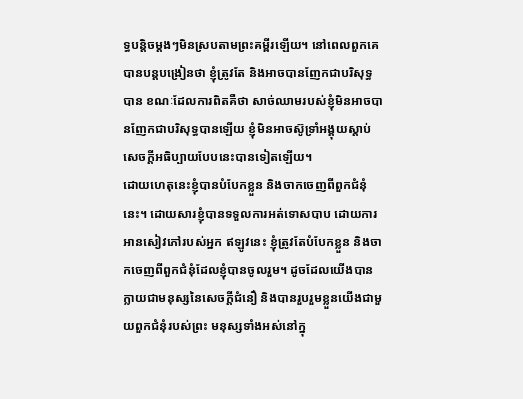ទ្ធបន្តិចម្តងៗមិនស្របតាមព្រះគម្ពីរឡើយ។ នៅពេលពួកគេបានបន្តបង្រៀនថា ខ្ញុំត្រូវតែ និងអាចបានញែកជាបរិសុទ្ធបាន ខណៈដែលការពិតគឺថា សាច់ឈាមរបស់ខ្ញុំមិនអាចបានញែកជាបរិសុទ្ធបានឡើយ ខ្ញុំមិនអាចស៊ូទ្រាំអង្គុយស្តាប់សេចក្តីអធិប្បាយបែបនេះបានទៀតឡើយ។
ដោយហេតុនេះខ្ញុំបានបំបែកខ្លួន និងចាកចេញពីពួកជំនុំនេះ។ ដោយសារខ្ញុំបានទទួលការអត់ទោសបាប ដោយការអានសៀវភៅរបស់អ្នក ឥឡូវនេះ ខ្ញុំត្រូវតែបំបែកខ្លួន និងចាកចេញពីពួកជំនុំដែលខ្ញុំបានចូលរួម។ ដូចដែលយើងបានក្លាយជាមនុស្សនៃសេចក្តីជំនឿ និងបានរួបរួមខ្លួនយើងជាមួយពួកជំនុំរបស់ព្រះ មនុស្សទាំងអស់នៅក្នុ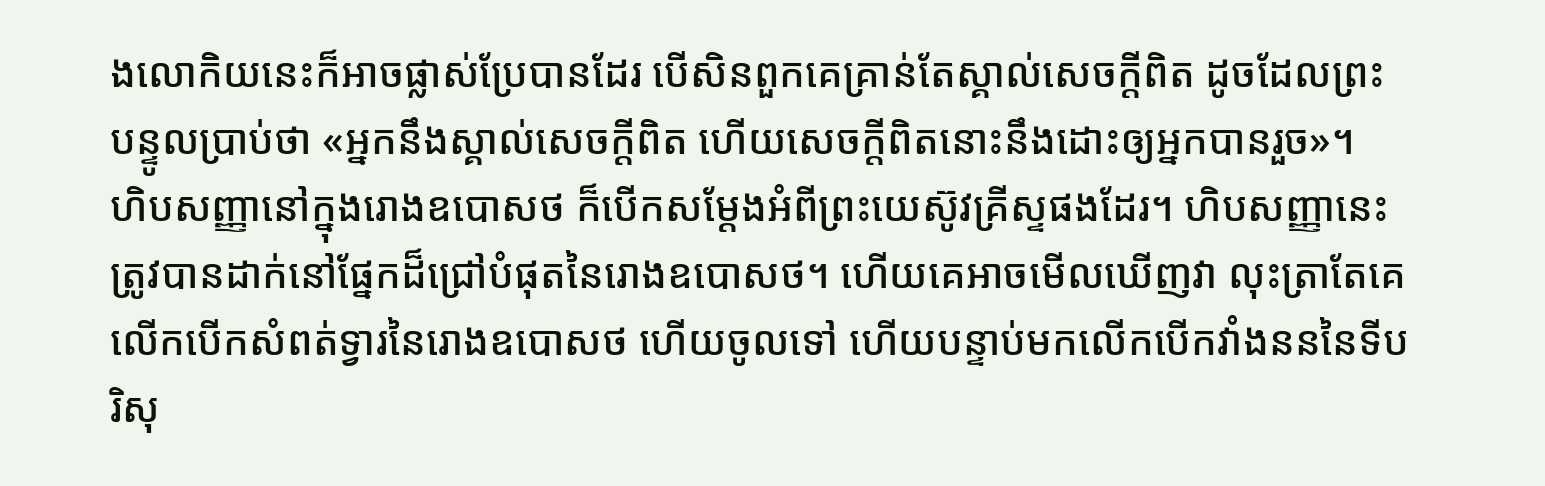ងលោកិយនេះក៏អាចផ្លាស់ប្រែបានដែរ បើសិនពួកគេគ្រាន់តែស្គាល់សេចក្តីពិត ដូចដែលព្រះបន្ទូលប្រាប់ថា «អ្នកនឹងស្គាល់សេចក្តីពិត ហើយសេចក្តីពិតនោះនឹងដោះឲ្យអ្នកបានរួច»។
ហិបសញ្ញានៅក្នុងរោងឧបោសថ ក៏បើកសម្តែងអំពីព្រះយេស៊ូវគ្រីស្ទផងដែរ។ ហិបសញ្ញានេះត្រូវបានដាក់នៅផ្នែកដ៏ជ្រៅបំផុតនៃរោងឧបោសថ។ ហើយគេអាចមើលឃើញវា លុះត្រាតែគេលើកបើកសំពត់ទ្វារនៃរោងឧបោសថ ហើយចូលទៅ ហើយបន្ទាប់មកលើកបើកវាំងនននៃទីបរិសុ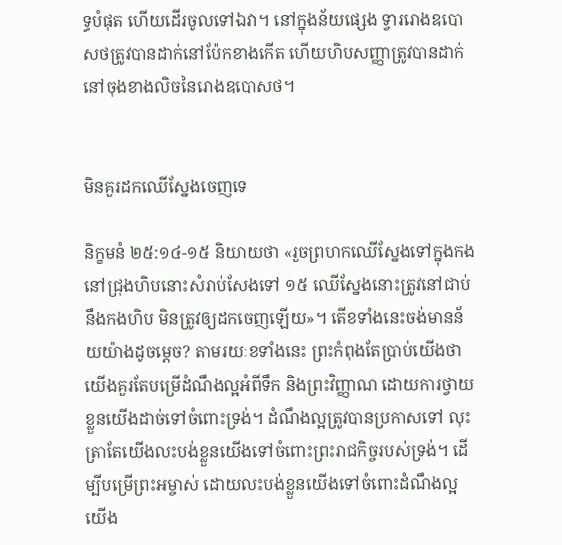ទ្ធបំផុត ហើយដើរចូលទៅឯវា។ នៅក្នុងន័យផ្សេង ទ្វាររោងឧបោសថត្រូវបានដាក់នៅប៉ែកខាងកើត ហើយហិបសញ្ញាត្រូវបានដាក់នៅចុងខាងលិចនៃរោងឧបោសថ។


មិនគួរដកឈើស្នែងចេញទេ

និក្ខមនំ ២៥:១៤-១៥ និយាយថា «រួចព្រហកឈើស្នែងទៅក្នុងកងនៅជ្រុងហិបនោះសំរាប់សែងទៅ ១៥ ឈើស្នែងនោះត្រូវនៅជាប់នឹងកងហិប មិនត្រូវឲ្យដកចេញឡើយ»។ តើខទាំងនេះចង់មានន័យយ៉ាងដូចម្តេច? តាមរយៈខទាំងនេះ ព្រះកំពុងតែប្រាប់យើងថា យើងគួរតែបម្រើដំណឹងល្អអំពីទឹក និងព្រះវិញ្ញាណ ដោយការថ្វាយខ្លួនយើងដាច់ទៅចំពោះទ្រង់។ ដំណឹងល្អត្រូវបានប្រកាសទៅ លុះត្រាតែយើងលះបង់ខ្លួនយើងទៅចំពោះព្រះរាជកិច្ចរបស់ទ្រង់។ ដើម្បីបម្រើព្រះអម្ចាស់ ដោយលះបង់ខ្លួនយើងទៅចំពោះដំណឹងល្អ យើង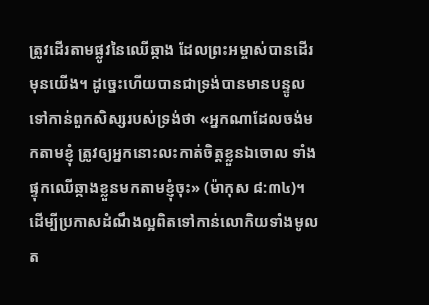ត្រូវដើរតាមផ្លូវនៃឈើឆ្កាង ដែលព្រះអម្ចាស់បានដើរមុនយើង។ ដូច្នេះហើយបានជាទ្រង់បានមានបន្ទូលទៅកាន់ពួកសិស្សរបស់ទ្រង់ថា «អ្នកណាដែលចង់មកតាមខ្ញុំ ត្រូវឲ្យអ្នកនោះលះកាត់ចិត្តខ្លួនឯចោល ទាំងផ្ទុកឈើឆ្កាងខ្លួនមកតាមខ្ញុំចុះ» (ម៉ាកុស ៨:៣៤)។
ដើម្បីប្រកាសដំណឹងល្អពិតទៅកាន់លោកិយទាំងមូល ត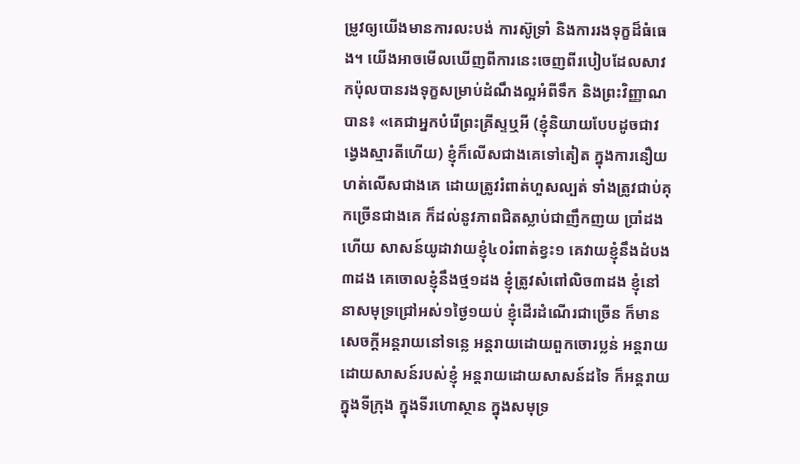ម្រូវឲ្យយើងមានការលះបង់ ការស៊ូទ្រាំ និងការរងទុក្ខដ៏ធំធេង។ យើងអាចមើលឃើញពីការនេះចេញពីរបៀបដែលសាវកប៉ុលបានរងទុក្ខសម្រាប់ដំណឹងល្អអំពីទឹក និងព្រះវិញ្ញាណបាន៖ «គេជាអ្នកបំរើព្រះគ្រីស្ទឬអី (ខ្ញុំនិយាយបែបដូចជាវង្វេងស្មារតីហើយ) ខ្ញុំក៏លើសជាងគេទៅតៀត ក្នុងការនឿយហត់លើសជាងគេ ដោយត្រូវរំពាត់ហួសល្បត់ ទាំងត្រូវជាប់គុកច្រើនជាងគេ ក៏ដល់នូវភាពជិតស្លាប់ជាញឹកញយ ប្រាំដងហើយ សាសន៍យូដាវាយខ្ញុំ៤០រំពាត់ខ្វះ១ គេវាយខ្ញុំនឹងដំបង៣ដង គេចោលខ្ញុំនឹងថ្ម១ដង ខ្ញុំត្រូវសំពៅលិច៣ដង ខ្ញុំនៅនាសមុទ្រជ្រៅអស់១ថ្ងៃ១យប់ ខ្ញុំដើរដំណើរជាច្រើន ក៏មានសេចក្តីអន្តរាយនៅទន្លេ អន្តរាយដោយពួកចោរប្លន់ អន្តរាយដោយសាសន៍របស់ខ្ញុំ អន្តរាយដោយសាសន៍ដទៃ ក៏អន្តរាយក្នុងទីក្រុង ក្នុងទីរហោស្ថាន ក្នុងសមុទ្រ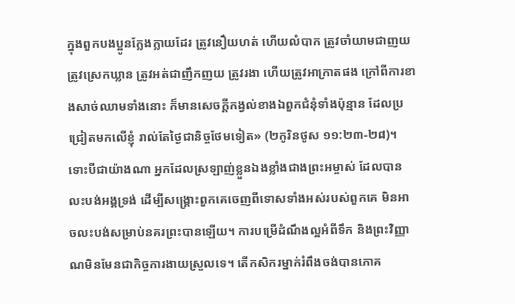ក្នុងពួកបងប្អូនក្លែងក្លាយដែរ ត្រូវនឿយហត់ ហើយលំបាក ត្រូវចាំយាមជាញយ ត្រូវស្រេកឃ្លាន ត្រូវអត់ជាញឹកញយ ត្រូវរងា ហើយត្រូវអាក្រាតផង ក្រៅពីការខាងសាច់ឈាមទាំងនោះ ក៏មានសេចក្តីកង្វល់ខាងឯពួកជំនុំទាំងប៉ុន្មាន ដែលប្រជ្រៀតមកលើខ្ញុំ រាល់តែថ្ងៃជានិច្ចថែមទៀត» (២កូរិនថូស ១១:២៣-២៨)។
ទោះបីជាយ៉ាងណា អ្នកដែលស្រឡាញ់ខ្លួនឯងខ្លាំងជាងព្រះអម្ចាស់ ដែលបានលះបង់អង្គទ្រង់ ដើម្បីសង្រ្គោះពួកគេចេញពីទោសទាំងអស់របស់ពួកគេ មិនអាចលះបង់សម្រាប់នគរព្រះបានឡើយ។ ការបម្រើដំណឹងល្អអំពីទឹក និងព្រះវិញ្ញាណមិនមែនជាកិច្ចការងាយស្រួលទេ។ តើកសិករម្នាក់រំពឹងចង់បានភោគ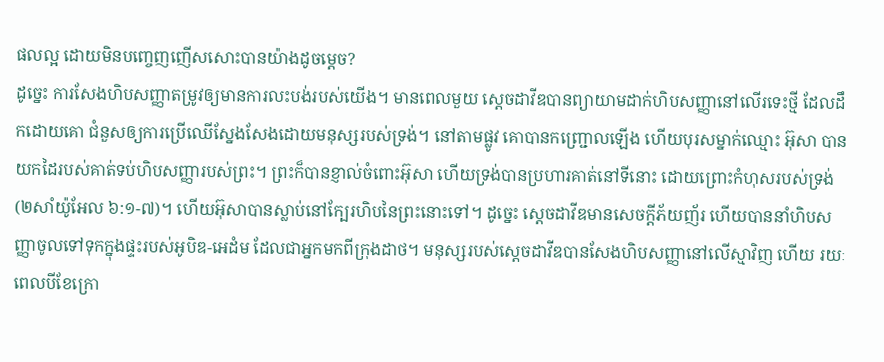ផលល្អ ដោយមិនបញ្ចេញញើសសោះបានយ៉ាងដូចម្តេច?
ដូច្នេះ ការសែងហិបសញ្ញាតម្រូវឲ្យមានការលះបង់របស់យើង។ មានពេលមួយ ស្តេចដាវីឌបានព្យាយាមដាក់ហិបសញ្ញានៅលើរទេះថ្មី ដែលដឹកដោយគោ ជំនួសឲ្យការប្រើឈើស្នែងសែងដោយមនុស្សរបស់ទ្រង់។ នៅតាមផ្លូវ គោបានកញ្ជ្រោលឡើង ហើយបុរសម្នាក់ឈ្មោះ អ៊ុសា បានយកដៃរបស់គាត់ទប់ហិបសញ្ញារបស់ព្រះ។ ព្រះក៏បានខ្ញាល់ចំពោះអ៊ុសា ហើយទ្រង់បានប្រហារគាត់នៅទីនោះ ដោយព្រោះកំហុសរបស់ទ្រង់ (២សាំយ៉ូអែល ៦:១-៧)។ ហើយអ៊ុសាបានស្លាប់នៅក្បែរហិបនៃព្រះនោះទៅ។ ដូច្នេះ ស្តេចដាវីឌមានសេចក្តីភ័យញ័រ ហើយបាននាំហិបសញ្ញាចូលទៅទុកក្នុងផ្ទះរបស់អូបិឌ-អេដំម ដែលជាអ្នកមកពីក្រុងដាថ។ មនុស្សរបស់ស្តេចដាវីឌបានសែងហិបសញ្ញានៅលើស្មាវិញ ហើយ រយៈពេលបីខែក្រោ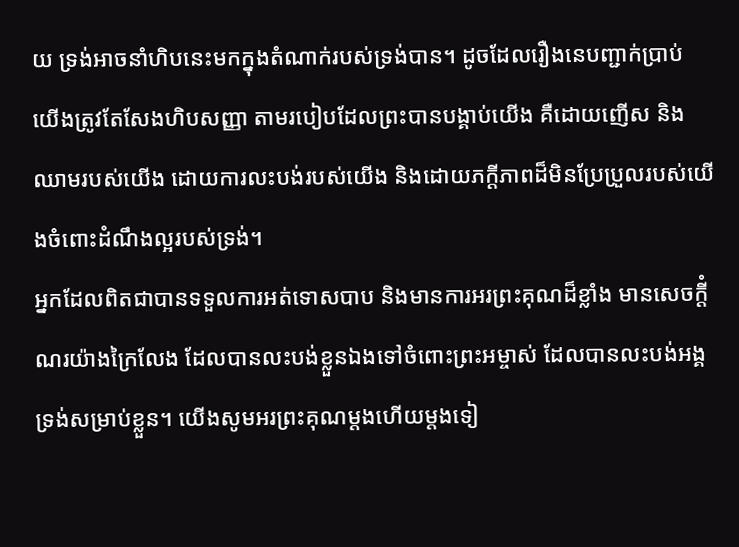យ ទ្រង់អាចនាំហិបនេះមកក្នុងតំណាក់របស់ទ្រង់បាន។ ដូចដែលរឿងនេបញ្ជាក់ប្រាប់ យើងត្រូវតែសែងហិបសញ្ញា តាមរបៀបដែលព្រះបានបង្គាប់យើង គឺដោយញើស និងឈាមរបស់យើង ដោយការលះបង់របស់យើង និងដោយភក្តីភាពដ៏មិនប្រែប្រួលរបស់យើងចំពោះដំណឹងល្អរបស់ទ្រង់។
អ្នកដែលពិតជាបានទទួលការអត់ទោសបាប និងមានការអរព្រះគុណដ៏ខ្លាំង មានសេចក្តីំណរយ៉ាងក្រៃលែង ដែលបានលះបង់ខ្លួនឯងទៅចំពោះព្រះអម្ចាស់ ដែលបានលះបង់អង្គទ្រង់សម្រាប់ខ្លួន។ យើងសូមអរព្រះគុណម្តងហើយម្តងទៀ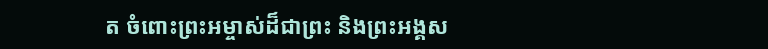ត ចំពោះព្រះអម្ចាស់ដ៏ជាព្រះ និងព្រះអង្គស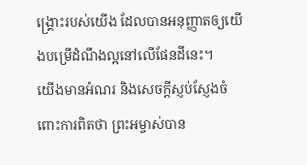ង្រ្គោះរបស់យើង ដែលបានអនុញ្ញាតឲ្យយើងបម្រើដំណឹងល្អនៅលើផែនដីនេះ។
យើងមានអំណរ និងសេចក្តីស្ញប់ស្ញែងចំពោះការពិតថា ព្រះអម្ចាស់បាន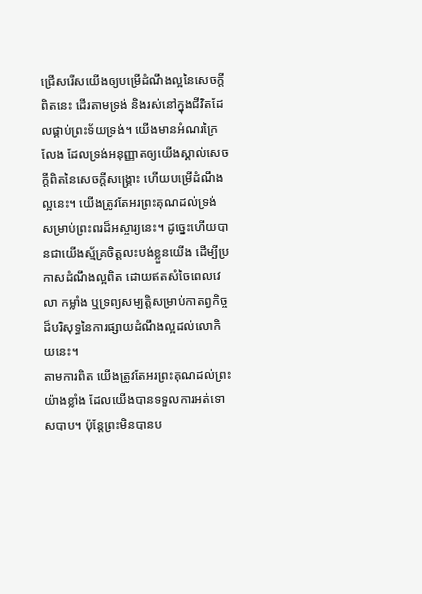ជ្រើសរើសយើងឲ្យបម្រើដំណឹងល្អនៃសេចក្តីពិតនេះ ដើរតាមទ្រង់ និងរស់នៅក្នុងជីវិតដែលផ្គាប់ព្រះទ័យទ្រង់។ យើងមានអំណរក្រៃលែង ដែលទ្រង់អនុញ្ញាតឲ្យយើងស្គាល់សេចក្តីពិតនៃសេចក្តីសង្រ្គោះ ហើយបម្រើដំណឹងល្អនេះ។ យើងត្រូវតែអរព្រះគុណដល់ទ្រង់ សម្រាប់ព្រះពរដ៏អស្ចារ្យនេះ។ ដូច្នេះហើយបានជាយើងស្ម័គ្រចិត្តលះបង់ខ្លួនយើង ដើម្បីប្រកាសដំណឹងល្អពិត ដោយឥតសំចៃពេលវេលា កម្លាំង ឬទ្រព្យសម្បត្តិសម្រាប់កាតព្វកិច្ចដ៏បរិសុទ្ធនៃការផ្សាយដំណឹងល្អដល់លោកិយនេះ។
តាមការពិត យើងត្រូវតែអរព្រះគុណដល់ព្រះយ៉ាងខ្លាំង ដែលយើងបានទទួលការអត់ទោសបាប។ ប៉ុន្តែព្រះមិនបានប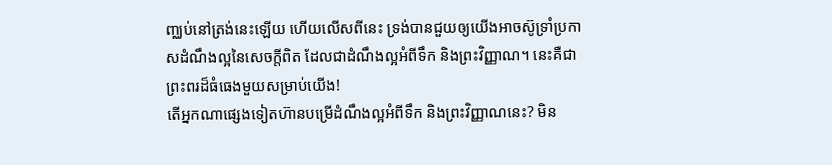ញ្ឈប់នៅត្រង់នេះឡើយ ហើយលើសពីនេះ ទ្រង់បានជួយឲ្យយើងអាចស៊ូទ្រាំប្រកាសដំណឹងល្អនៃសេចក្តីពិត ដែលជាដំណឹងល្អអំពីទឹក និងព្រះវិញ្ញាណ។ នេះគឺជាព្រះពរដ៏ធំធេងមួយសម្រាប់យើង!
តើអ្នកណាផ្សេងទៀតហ៊ានបម្រើដំណឹងល្អអំពីទឹក និងព្រះវិញ្ញាណនេះ? មិន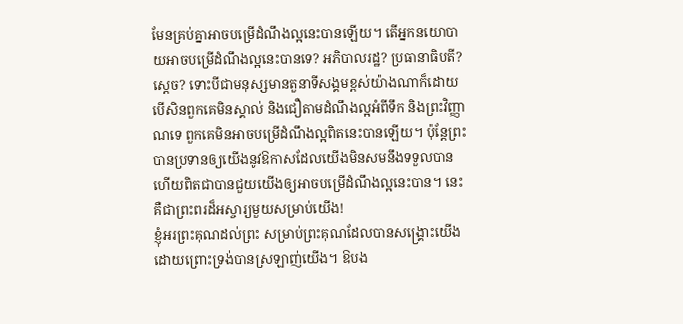មែនគ្រប់គ្នាអាចបម្រើដំណឹងល្អនេះបានឡើយ។ តើអ្នកនយោបាយអាចបម្រើដំណឹងល្អនេះបានទេ? អភិបាលរដ្ឋ? ប្រធានាធិបតី? ស្តេច? ទោះបីជាមនុស្សមានតួនាទីសង្គមខ្ពស់យ៉ាងណាក៏ដោយ បើសិនពួកគេមិនស្គាល់ និងជឿតាមដំណឹងល្អអំពីទឹក និងព្រះវិញ្ញាណទេ ពួកគេមិនអាចបម្រើដំណឹងល្អពិតនេះបានឡើយ។ ប៉ុន្តែព្រះបានប្រទានឲ្យយើងនូវឱកាសដែលយើងមិនសមនឹងទទួលបាន ហើយពិតជាបានជួយយើងឲ្យអាចបម្រើដំណឹងល្អនេះបាន។ នេះគឺជាព្រះពរដ៏អស្ចារ្យមួយសម្រាប់យើង!
ខ្ញុំអរព្រះគុណដល់ព្រះ សម្រាប់ព្រះគុណដែលបានសង្រ្គោះយើង ដោយព្រោះទ្រង់បានស្រឡាញ់យើង។ ឱបង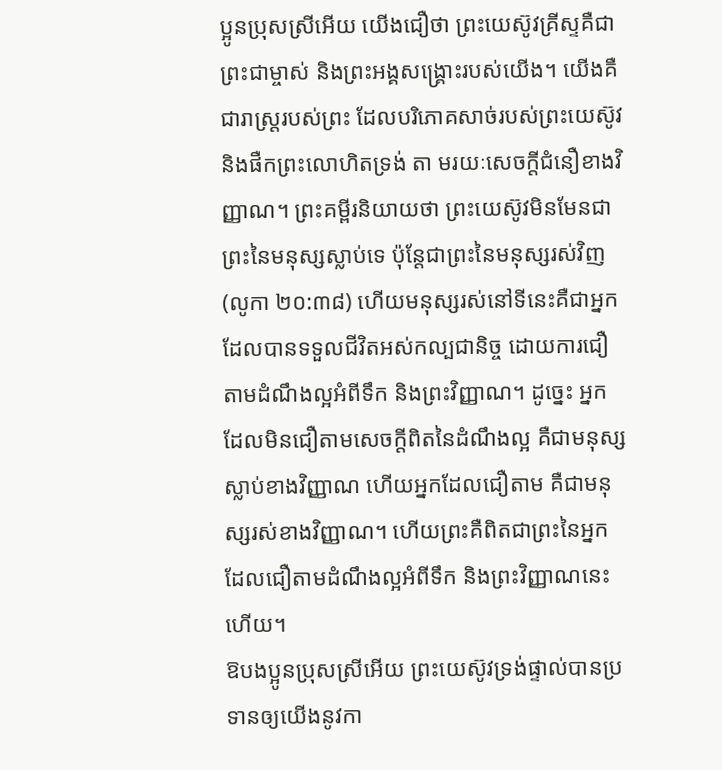ប្អូនប្រុសស្រីអើយ យើងជឿថា ព្រះយេស៊ូវគ្រីស្ទគឺជាព្រះជាម្ចាស់ និងព្រះអង្គសង្រ្គោះរបស់យើង។ យើងគឺជារាស្ត្ររបស់ព្រះ ដែលបរិភោគសាច់របស់ព្រះយេស៊ូវ និងផឺកព្រះលោហិតទ្រង់ តា មរយៈសេចក្តីជំនឿខាងវិញ្ញាណ។ ព្រះគម្ពីរនិយាយថា ព្រះយេស៊ូវមិនមែនជាព្រះនៃមនុស្សស្លាប់ទេ ប៉ុន្តែជាព្រះនៃមនុស្សរស់វិញ (លូកា ២០:៣៨) ហើយមនុស្សរស់នៅទីនេះគឺជាអ្នកដែលបានទទួលជីវិតអស់កល្បជានិច្ច ដោយការជឿតាមដំណឹងល្អអំពីទឹក និងព្រះវិញ្ញាណ។ ដូច្នេះ អ្នកដែលមិនជឿតាមសេចក្តីពិតនៃដំណឹងល្អ គឺជាមនុស្សស្លាប់ខាងវិញ្ញាណ ហើយអ្នកដែលជឿតាម គឺជាមនុស្សរស់ខាងវិញ្ញាណ។ ហើយព្រះគឺពិតជាព្រះនៃអ្នកដែលជឿតាមដំណឹងល្អអំពីទឹក និងព្រះវិញ្ញាណនេះហើយ។
ឱបងប្អូនប្រុសស្រីអើយ ព្រះយេស៊ូវទ្រង់ផ្ទាល់បានប្រទានឲ្យយើងនូវកា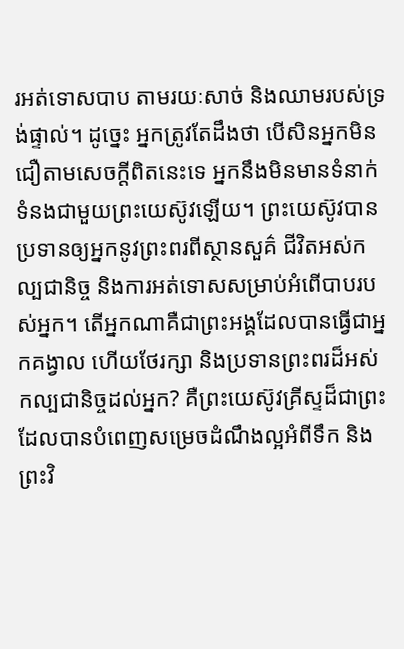រអត់ទោសបាប តាមរយៈសាច់ និងឈាមរបស់ទ្រង់ផ្ទាល់។ ដូច្នេះ អ្នកត្រូវតែដឹងថា បើសិនអ្នកមិនជឿតាមសេចក្តីពិតនេះទេ អ្នកនឹងមិនមានទំនាក់ទំនងជាមួយព្រះយេស៊ូវឡើយ។ ព្រះយេស៊ូវបានប្រទានឲ្យអ្នកនូវព្រះពរពីស្ថានសួគ៌ ជីវិតអស់កល្បជានិច្ច និងការអត់ទោសសម្រាប់អំពើបាបរបស់អ្នក។ តើអ្នកណាគឺជាព្រះអង្គដែលបានធ្វើជាអ្នកគង្វាល ហើយថែរក្សា និងប្រទានព្រះពរដ៏អស់កល្បជានិច្ចដល់អ្នក? គឺព្រះយេស៊ូវគ្រីស្ទដ៏ជាព្រះ ដែលបានបំពេញសម្រេចដំណឹងល្អអំពីទឹក និងព្រះវិ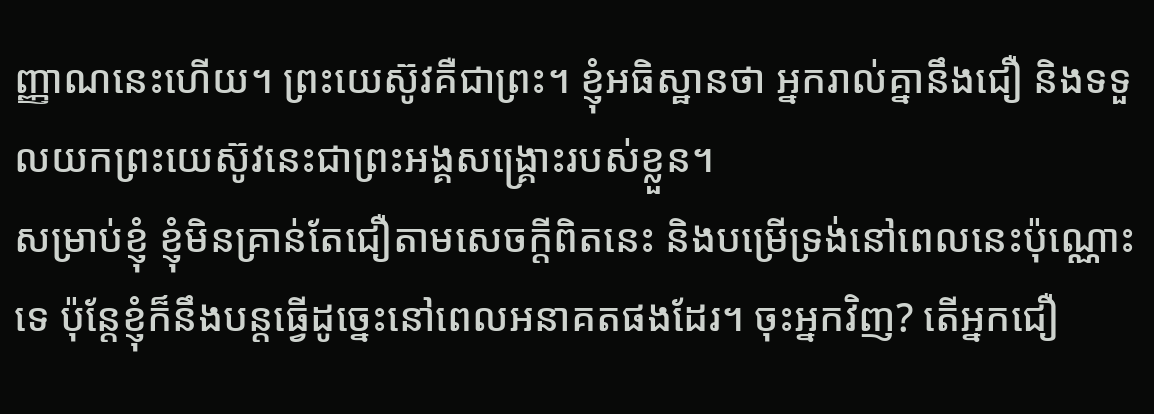ញ្ញាណនេះហើយ។ ព្រះយេស៊ូវគឺជាព្រះ។ ខ្ញុំអធិស្ឋានថា អ្នករាល់គ្នានឹងជឿ និងទទួលយកព្រះយេស៊ូវនេះជាព្រះអង្គសង្រ្គោះរបស់ខ្លួន។
សម្រាប់ខ្ញុំ ខ្ញុំមិនគ្រាន់តែជឿតាមសេចក្តីពិតនេះ និងបម្រើទ្រង់នៅពេលនេះប៉ុណ្ណោះទេ ប៉ុន្តែខ្ញុំក៏នឹងបន្តធ្វើដូច្នេះនៅពេលអនាគតផងដែរ។ ចុះអ្នកវិញ? តើអ្នកជឿ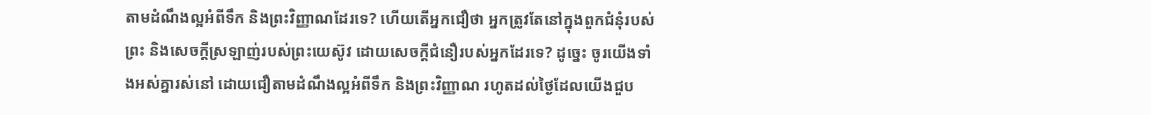តាមដំណឹងល្អអំពីទឹក និងព្រះវិញ្ញាណដែរទេ? ហើយតើអ្នកជឿថា អ្នកត្រូវតែនៅក្នុងពួកជំនុំរបស់ព្រះ និងសេចក្តីស្រឡាញ់របស់ព្រះយេស៊ូវ ដោយសេចក្តីជំនឿរបស់អ្នកដែរទេ? ដូច្នេះ ចូរយើងទាំងអស់គ្នារស់នៅ ដោយជឿតាមដំណឹងល្អអំពីទឹក និងព្រះវិញ្ញាណ រហូតដល់ថ្ងៃដែលយើងជួប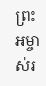ព្រះអម្ចាស់រ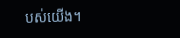បស់យើង។